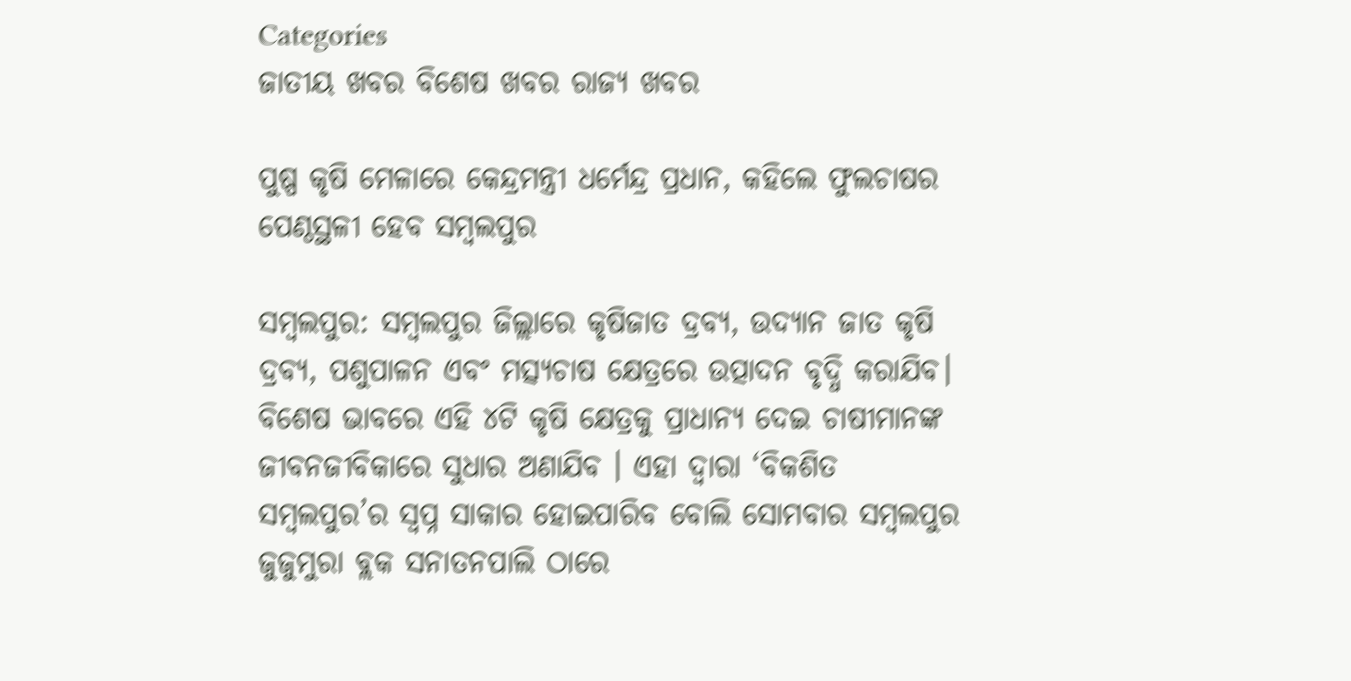Categories
ଜାତୀୟ ଖବର ବିଶେଷ ଖବର ରାଜ୍ୟ ଖବର

ପୁଷ୍ପ କୃଷି ମେଳାରେ କେନ୍ଦ୍ରମନ୍ତ୍ରୀ ଧର୍ମେନ୍ଦ୍ର ପ୍ରଧାନ, କହିଲେ ଫୁଲଚାଷର ପେଣ୍ଠସ୍ଥଳୀ ହେବ ସମ୍ବଲପୁର

ସମ୍ବଲପୁର: ସମ୍ବଲପୁର ଜିଲ୍ଲାରେ କୃଷିଜାତ ଦ୍ରବ୍ୟ, ଉଦ୍ୟାନ ଜାତ କୃଷି ଦ୍ରବ୍ୟ, ପଶୁପାଳନ ଏବଂ ମତ୍ସ୍ୟଚାଷ କ୍ଷେତ୍ରରେ ଉତ୍ପାଦନ ବୃଦ୍ଧି କରାଯିବ। ବିଶେଷ ଭାବରେ ଏହି ୪ଟି କୃଷି କ୍ଷେତ୍ରକୁ ପ୍ରାଧାନ୍ୟ ଦେଇ ଚାଷୀମାନଙ୍କ ଜୀବନଜୀବିକାରେ ସୁଧାର ଅଣାଯିବ । ଏହା ଦ୍ୱାରା ‘ବିକଶିତ ସମ୍ବଲପୁର’ର ସ୍ୱପ୍ନ ସାକାର ହୋଇପାରିବ ବୋଲି ସୋମବାର ସମ୍ବଲପୁର ଜୁଜୁମୁରା ବ୍ଲକ ସନାତନପାଲି ଠାରେ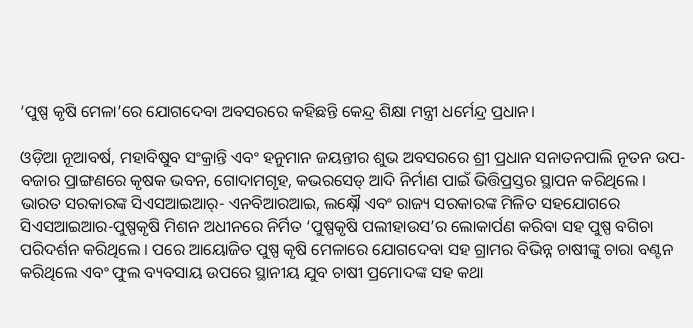‘ପୁଷ୍ପ କୃଷି ମେଳା’ରେ ଯୋଗଦେବା ଅବସରରେ କହିଛନ୍ତି କେନ୍ଦ୍ର ଶିକ୍ଷା ମନ୍ତ୍ରୀ ଧର୍ମେନ୍ଦ୍ର ପ୍ରଧାନ।

ଓଡ଼ିଆ ନୂଆବର୍ଷ, ମହାବିଷୁବ ସଂକ୍ରାନ୍ତି ଏବଂ ହନୁମାନ ଜୟନ୍ତୀର ଶୁଭ ଅବସରରେ ଶ୍ରୀ ପ୍ରଧାନ ସନାତନପାଲି ନୂତନ ଉପ-ବଜାର ପ୍ରାଙ୍ଗଣରେ କୃଷକ ଭବନ, ଗୋଦାମଗୃହ, କଭରସେଡ୍ ଆଦି ନିର୍ମାଣ ପାଇଁ ଭିତ୍ତିପ୍ରସ୍ତର ସ୍ଥାପନ କରିଥିଲେ । ଭାରତ ସରକାରଙ୍କ ସିଏସଆଇଆର୍- ଏନବିଆରଆଇ, ଲକ୍ଷ୍ନୌ ଏବଂ ରାଜ୍ୟ ସରକାରଙ୍କ ମିଳିତ ସହଯୋଗରେ ସିଏସଆଇଆର-ପୁଷ୍ପକୃଷି ମିଶନ ଅଧୀନରେ ନିର୍ମିତ ‘ପୁଷ୍ପକୃଷି ପଲୀହାଉସ’ର ଲୋକାର୍ପଣ କରିବା ସହ ପୁଷ୍ପ ବଗିଚା ପରିଦର୍ଶନ କରିଥିଲେ । ପରେ ଆୟୋଜିତ ପୁଷ୍ପ କୃଷି ମେଳାରେ ଯୋଗଦେବା ସହ ଗ୍ରାମର ବିଭିନ୍ନ ଚାଷୀଙ୍କୁ ଚାରା ବଣ୍ଟନ କରିଥିଲେ ଏବଂ ଫୁଲ ବ୍ୟବସାୟ ଉପରେ ସ୍ଥାନୀୟ ଯୁବ ଚାଷୀ ପ୍ରମୋଦଙ୍କ ସହ କଥା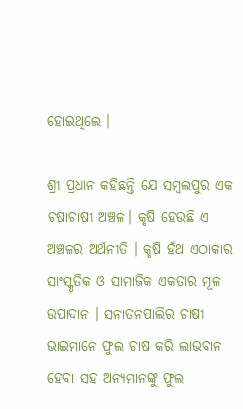ହୋଇଥିଲେ ।

ଶ୍ରୀ ପ୍ରଧାନ କହିଛନ୍ତି ଯେ ସମ୍ବଲପୁର ଏକ ଚଷାଚାଷୀ ଅଞ୍ଚଳ। କୃଷି ହେଉଛି ଏ ଅଞ୍ଚଳର ଅର୍ଥନୀତି । କୃଷି ହଁଥ ଏଠାକାର ସାଂସ୍କୃତିକ ଓ ସାମାଜିକ ଏକତାର ମୂଳ ଉପାଦାନ । ସନାତନପାଲିର ଚାଷୀ ଭାଇମାନେ ଫୁଲ ଚାଷ କରି ଲାଭବାନ ହେବା ସହ ଅନ୍ୟମାନଙ୍କୁ ଫୁଲ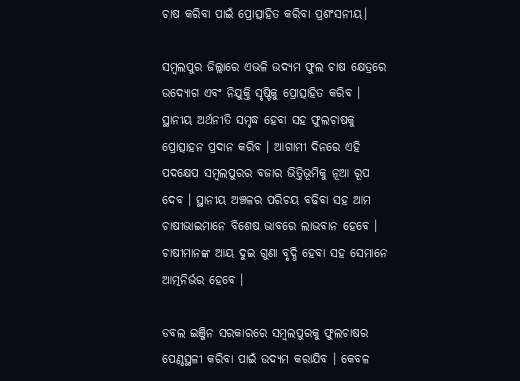ଚାଷ କରିବା ପାଇଁ ପ୍ରୋତ୍ସାହିତ କରିବା ପ୍ରଶଂସନୀୟ।

ସମ୍ବଲପୁର ଜିଲ୍ଲାରେ ଏଭଳି ଉଦ୍ୟମ ଫୁଲ ଚାଷ କ୍ଷେତ୍ରରେ ଉଦ୍ୟୋଗ ଏବଂ ନିଯୁକ୍ତି ସୃଷ୍ଟିକୁ ପ୍ରୋତ୍ସାହିତ କରିବ । ସ୍ଥାନୀୟ ଅର୍ଥନୀତି ସମୃଦ୍ଧ ହେବା ସହ ଫୁଲଚାଷକୁ ପ୍ରୋତ୍ସାହନ ପ୍ରଦାନ କରିବ । ଆଗାମୀ ଦିନରେ ଏହି ପଦକ୍ଷେପ ସମ୍ବଲପୁରର ବଜାର ଭିତ୍ତିଭୂମିକୁ ନୂଆ ରୂପ ଦେବ । ସ୍ଥାନୀୟ ଅଞ୍ଚଳର ପରିଚୟ ବଢିବା ସହ ଆମ ଚାଷୀଭାଇମାନେ ବିଶେଷ ଭାବରେ ଲାଭବାନ ହେବେ । ଚାଷୀମାନଙ୍କ ଆୟ ଦୁଇ ଗୁଣା ବୃଦ୍ଧି ହେବା ସହ ସେମାନେ ଆତ୍ମନିର୍ଭର ହେବେ ।

ଡବଲ ଇଞ୍ଜିନ ସରକାରରେ ସମ୍ବଲପୁରକୁ ଫୁଲଚାଷର ପେଣ୍ଠସ୍ଥଳୀ କରିବା ପାଇଁ ଉଦ୍ୟମ କରାଯିବ । କେବଳ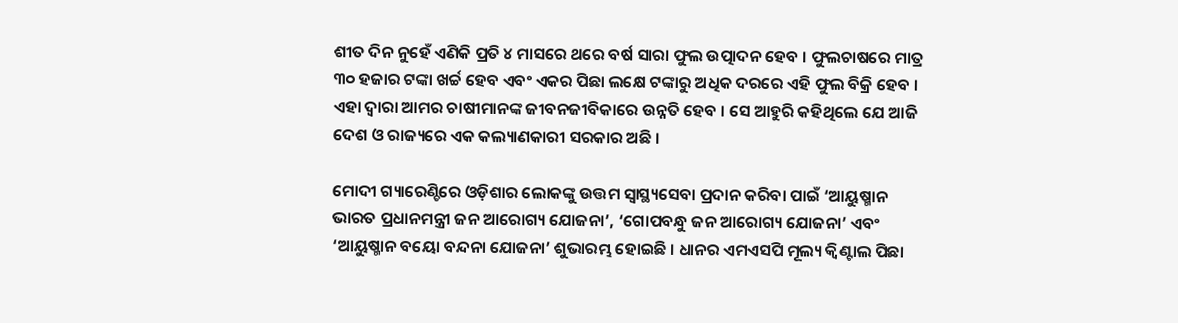ଶୀତ ଦିନ ନୁହେଁ ଏଣିକି ପ୍ରତି ୪ ମାସରେ ଥରେ ବର୍ଷ ସାରା ଫୁଲ ଉତ୍ପାଦନ ହେବ । ଫୁଲଚାଷରେ ମାତ୍ର ୩୦ ହଜାର ଟଙ୍କା ଖର୍ଚ୍ଚ ହେବ ଏବଂ ଏକର ପିଛା ଲକ୍ଷେ ଟଙ୍କାରୁ ଅଧିକ ଦରରେ ଏହି ଫୁଲ ବିକ୍ରି ହେବ । ଏହା ଦ୍ୱାରା ଆମର ଚାଷୀମାନଙ୍କ ଜୀବନଜୀବିକାରେ ଉନ୍ନତି ହେବ । ସେ ଆହୁରି କହିଥିଲେ ଯେ ଆଜି ଦେଶ ଓ ରାଜ୍ୟରେ ଏକ କଲ୍ୟାଣକାରୀ ସରକାର ଅଛି ।

ମୋଦୀ ଗ୍ୟାରେଣ୍ଚିରେ ଓଡ଼ିଶାର ଲୋକଙ୍କୁ ଉତ୍ତମ ସ୍ୱାସ୍ଥ୍ୟସେବା ପ୍ରଦାନ କରିବା ପାଇଁ ‘ଆୟୁଷ୍ମାନ ଭାରତ ପ୍ରଧାନମନ୍ତ୍ରୀ ଜନ ଆରୋଗ୍ୟ ଯୋଜନା’, ‘ଗୋପବନ୍ଧୁ ଜନ ଆରୋଗ୍ୟ ଯୋଜନା’ ଏବଂ ‘ଆୟୁଷ୍ମାନ ବୟୋ ବନ୍ଦନା ଯୋଜନା’ ଶୁଭାରମ୍ଭ ହୋଇଛି । ଧାନର ଏମଏସପି ମୂଲ୍ୟ କ୍ୱିଣ୍ଟାଲ ପିଛା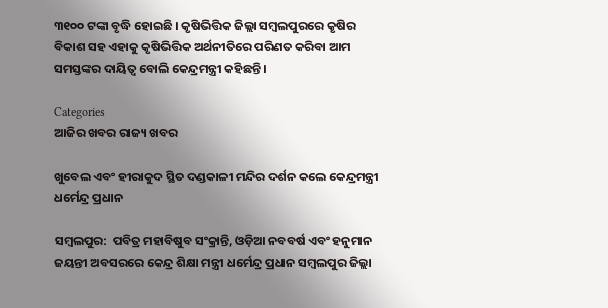୩୧୦୦ ଟଙ୍କା ବୃଦ୍ଧି ହୋଇଛି । କୃଷିଭିତ୍ତିକ ଜିଲ୍ଲା ସମ୍ବଲପୁରରେ କୃଷିର ବିକାଶ ସହ ଏହାକୁ କୃଷିଭିତ୍ତିକ ଅର୍ଥନୀତିରେ ପରିଣତ କରିବା ଆମ ସମସ୍ତଙ୍କର ଦାୟିତ୍ୱ ବୋଲି କେନ୍ଦ୍ରମନ୍ତ୍ରୀ କହିଛନ୍ତି ।

Categories
ଆଜିର ଖବର ରାଜ୍ୟ ଖବର

ଖୁବେଲ ଏବଂ ହୀରାକୁଦ ସ୍ଥିତ ଦଣ୍ଡକାଳୀ ମନ୍ଦିର ଦର୍ଶନ କଲେ କେନ୍ଦ୍ରମନ୍ତ୍ରୀ ଧର୍ମେନ୍ଦ୍ର ପ୍ରଧାନ

ସମ୍ବଲପୁର:  ପବିତ୍ର ମହାବିଷୁବ ସଂକ୍ରାନ୍ତି, ଓଡ଼ିଆ ନବବର୍ଷ ଏବଂ ହନୁମାନ ଜୟନ୍ତୀ ଅବସରରେ କେନ୍ଦ୍ର ଶିକ୍ଷା ମନ୍ତ୍ରୀ ଧର୍ମେନ୍ଦ୍ର ପ୍ରଧାନ ସମ୍ବଲପୁର ଜିଲ୍ଲା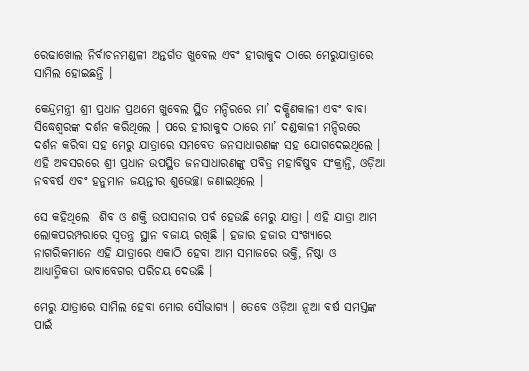ରେଢାଖୋଲ ନିର୍ବାଚନମଣ୍ଡଳୀ ଅନ୍ତର୍ଗତ ଖୁବେଲ ଏବଂ ହୀରାକୁଦ ଠାରେ ମେରୁଯାତ୍ରାରେ ସାମିଲ ହୋଇଛନ୍ତି ।

କେନ୍ଦ୍ରମନ୍ତ୍ରୀ ଶ୍ରୀ ପ୍ରଧାନ ପ୍ରଥମେ ଖୁବେଲ ସ୍ଥିତ ମନ୍ଦିରରେ ମା’ ଦକ୍ଷିଣକାଳୀ ଏବଂ ବାବା ସିଦ୍ଧେଶ୍ୱରଙ୍କ ଦର୍ଶନ କରିଥିଲେ । ପରେ ହୀରାକୁଦ ଠାରେ ମା’ ଦଣ୍ଡକାଳୀ ମନ୍ଦିରରେ ଦର୍ଶନ କରିବା ସହ ମେରୁ ଯାତ୍ରାରେ ସମବେତ ଜନସାଧାରଣଙ୍କ ସହ ଯୋଗଦେଇଥିଲେ । ଏହି ଅବସରରେ ଶ୍ରୀ ପ୍ରଧାନ ଉପସ୍ଥିତ ଜନସାଧାରଣଙ୍କୁ ପବିତ୍ର ମହାବିଷୁବ ସଂକ୍ରାନ୍ତି, ଓଡ଼ିଆ ନବବର୍ଷ ଏବଂ ହନୁମାନ ଜୟନ୍ତୀର ଶୁଭେଚ୍ଛା ଜଣାଇଥିଲେ ।

ସେ କହିଥିଲେ  ଶିବ ଓ ଶକ୍ତି ଉପାସନାର ପର୍ବ ହେଉଛି ମେରୁ ଯାତ୍ରା । ଏହି ଯାତ୍ରା ଆମ ଲୋକପରମ୍ପରାରେ ସ୍ୱତନ୍ତ୍ର ସ୍ଥାନ ବଜାୟ ରଖିଛି । ହଜାର ହଜାର ସଂଖ୍ୟାରେ ନାଗରିକମାନେ ଏହି ଯାତ୍ରାରେ ଏକାଠି ହେବା ଆମ ସମାଜରେ ଭକ୍ତି, ନିଷ୍ଠା ଓ ଆଧ୍ୟାତ୍ମିକତା ଭାବାବେଗର ପରିଚୟ ଦେଉଛି ।

ମେରୁ ଯାତ୍ରାରେ ସାମିଲ ହେବା ମୋର ସୌଭାଗ୍ୟ । ତେବେ ଓଡ଼ିଆ ନୂଆ ବର୍ଷ ସମସ୍ତଙ୍କ ପାଇଁ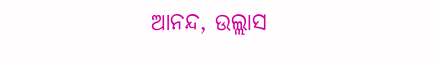ଆନନ୍ଦ, ଉଲ୍ଲାସ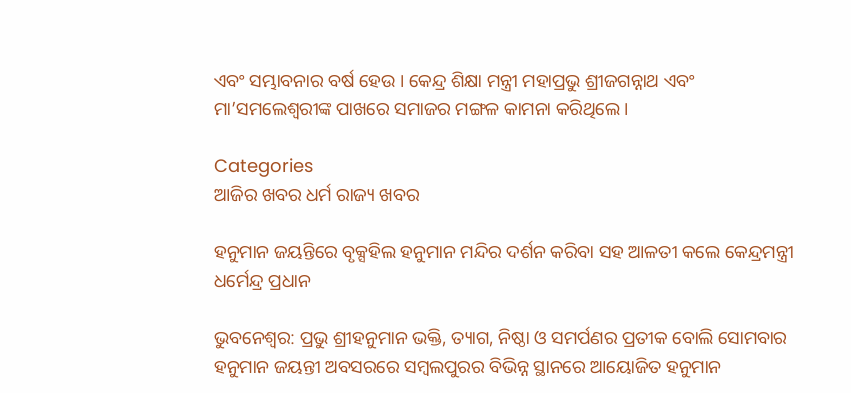ଏବଂ ସମ୍ଭାବନାର ବର୍ଷ ହେଉ । କେନ୍ଦ୍ର ଶିକ୍ଷା ମନ୍ତ୍ରୀ ମହାପ୍ରଭୁ ଶ୍ରୀଜଗନ୍ନାଥ ଏବଂ ମା’ସମଲେଶ୍ୱରୀଙ୍କ ପାଖରେ ସମାଜର ମଙ୍ଗଳ କାମନା କରିଥିଲେ ।

Categories
ଆଜିର ଖବର ଧର୍ମ ରାଜ୍ୟ ଖବର

ହନୁମାନ ଜୟନ୍ତିରେ ବୃକ୍ସହିଲ ହନୁମାନ ମନ୍ଦିର ଦର୍ଶନ କରିବା ସହ ଆଳତୀ କଲେ କେନ୍ଦ୍ରମନ୍ତ୍ରୀ ଧର୍ମେନ୍ଦ୍ର ପ୍ରଧାନ

ଭୁବନେଶ୍ବର: ପ୍ରଭୁ ଶ୍ରୀହନୁମାନ ଭକ୍ତି, ତ୍ୟାଗ, ନିଷ୍ଠା ଓ ସମର୍ପଣର ପ୍ରତୀକ ବୋଲି ସୋମବାର ହନୁମାନ ଜୟନ୍ତୀ ଅବସରରେ ସମ୍ବଲପୁରର ବିଭିନ୍ନ ସ୍ଥାନରେ ଆୟୋଜିତ ହନୁମାନ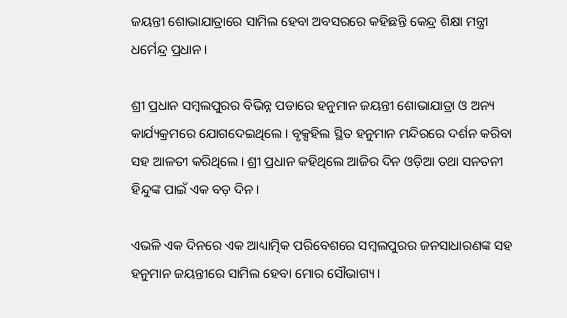ଜୟନ୍ତୀ ଶୋଭାଯାତ୍ରାରେ ସାମିଲ ହେବା ଅବସରରେ କହିଛନ୍ତି କେନ୍ଦ୍ର ଶିକ୍ଷା ମନ୍ତ୍ରୀ ଧର୍ମେନ୍ଦ୍ର ପ୍ରଧାନ।

ଶ୍ରୀ ପ୍ରଧାନ ସମ୍ବଲପୁରର ବିଭିନ୍ନ ପଡାରେ ହନୁମାନ ଜୟନ୍ତୀ ଶୋଭାଯାତ୍ରା ଓ ଅନ୍ୟ କାର୍ଯ୍ୟକ୍ରମରେ ଯୋଗଦେଇଥିଲେ । ବୃକ୍ସହିଲ ସ୍ଥିତ ହନୁମାନ ମନ୍ଦିରରେ ଦର୍ଶନ କରିବା ସହ ଆଳତୀ କରିଥିଲେ। ଶ୍ରୀ ପ୍ରଧାନ କହିଥିଲେ ଆଜିର ଦିନ ଓଡ଼ିଆ ତଥା ସନତନୀ ହିନ୍ଦୁଙ୍କ ପାଇଁ ଏକ ବଡ଼ ଦିନ।

ଏଭଳି ଏକ ଦିନରେ ଏକ ଆଧ୍ୟାତ୍ମିକ ପରିବେଶରେ ସମ୍ବଲପୁରର ଜନସାଧାରଣଙ୍କ ସହ ହନୁମାନ ଜୟନ୍ତୀରେ ସାମିଲ ହେବା ମୋର ସୌଭାଗ୍ୟ ।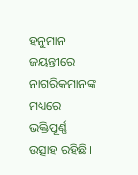ହନୁମାନ ଜୟନ୍ତୀରେ ନାଗରିକମାନଙ୍କ ମଧ୍ୟରେ ଭକ୍ତିପୂର୍ଣ୍ଣ ଉତ୍ସାହ ରହିଛି।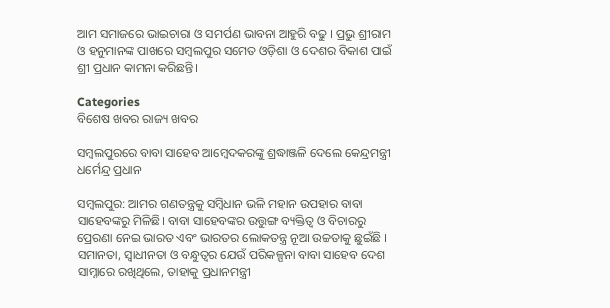ଆମ ସମାଜରେ ଭାଇଚାରା ଓ ସମର୍ପଣ ଭାବନା ଆହୁରି ବଢୁ । ପ୍ରଭୁ ଶ୍ରୀରାମ ଓ ହନୁମାନଙ୍କ ପାଖରେ ସମ୍ବଲପୁର ସମେତ ଓଡ଼ିଶା ଓ ଦେଶର ବିକାଶ ପାଇଁ ଶ୍ରୀ ପ୍ରଧାନ କାମନା କରିଛନ୍ତି।

Categories
ବିଶେଷ ଖବର ରାଜ୍ୟ ଖବର

ସମ୍ବଲପୁରରେ ବାବା ସାହେବ ଆମ୍ବେଦକରଙ୍କୁ ଶ୍ରଦ୍ଧାଞ୍ଜଳି ଦେଲେ କେନ୍ଦ୍ରମନ୍ତ୍ରୀ ଧର୍ମେନ୍ଦ୍ର ପ୍ରଧାନ

ସମ୍ବଲପୁର: ଆମର ଗଣତନ୍ତ୍ରକୁ ସମ୍ବିଧାନ ଭଳି ମହାନ ଉପହାର ବାବା ସାହେବଙ୍କରୁ ମିଳିଛି। ବାବା ସାହେବଙ୍କର ଉତ୍ତୁଙ୍ଗ ବ୍ୟକ୍ତିତ୍ୱ ଓ ବିଚାରରୁ ପ୍ରେରଣା ନେଇ ଭାରତ ଏବଂ ଭାରତର ଲୋକତନ୍ତ୍ର ନୂଆ ଉଚ୍ଚତାକୁ ଛୁଇଁଛି । ସମାନତା, ସ୍ଵାଧୀନତା ଓ ବନ୍ଧୁତ୍ୱର ଯେଉଁ ପରିକଳ୍ପନା ବାବା ସାହେବ ଦେଶ ସାମ୍ନାରେ ରଖିଥିଲେ, ତାହାକୁ ପ୍ରଧାନମନ୍ତ୍ରୀ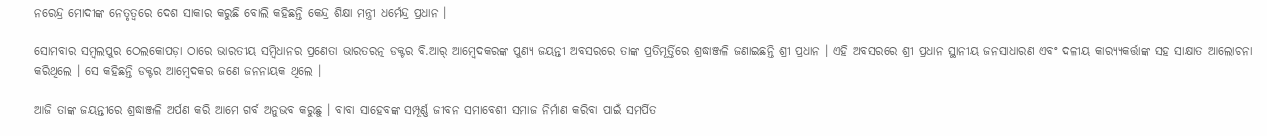ନରେନ୍ଦ୍ର ମୋଦୀଙ୍କ ନେତୃତ୍ୱରେ ଦେଶ ସାକାର କରୁଛି ବୋଲି କହିଛନ୍ତି କେନ୍ଦ୍ର ଶିକ୍ଷା ମନ୍ତ୍ରୀ ଧର୍ମେନ୍ଦ୍ର ପ୍ରଧାନ ।

ସୋମବାର ସମ୍ବଲପୁର ଠେଲକୋପଡ଼ା ଠାରେ ଭାରତୀୟ ସମ୍ବିଧାନର ପ୍ରଣେତା ଭାରତରତ୍ନ ଡକ୍ଟର ବି.ଆର୍ ଆମ୍ବେଦକରଙ୍କ ପୁଣ୍ୟ ଜୟନ୍ତୀ ଅବସରରେ ତାଙ୍କ ପ୍ରତିମୂର୍ତ୍ତିରେ ଶ୍ରଦ୍ଧାଞ୍ଜଳି ଜଣାଇଛନ୍ତି ଶ୍ରୀ ପ୍ରଧାନ । ଏହି ଅବସରରେ ଶ୍ରୀ ପ୍ରଧାନ ସ୍ଥାନୀୟ ଜନସାଧାରଣ ଏବଂ ଦଳୀୟ କାର‌୍ୟ୍ୟକର୍ତ୍ତାଙ୍କ ସହ ସାକ୍ଷାତ ଆଲୋଚନା କରିଥିଲେ । ସେ କହିଛନ୍ତି ଡକ୍ଟର ଆମ୍ବେଦକର ଜଣେ ଜନନାୟକ ଥିଲେ ।

ଆଜି ତାଙ୍କ ଜୟନ୍ତୀରେ ଶ୍ରଦ୍ଧାଞ୍ଜଳି ଅର୍ପଣ କରି ଆମେ ଗର୍ବ ଅନୁଭବ କରୁଛୁ । ବାବା ସାହେବଙ୍କ ସମ୍ପୂର୍ଣ୍ଣ ଜୀବନ ସମାବେଶୀ ସମାଜ ନିର୍ମାଣ କରିବା ପାଇଁ ସମର୍ପିତ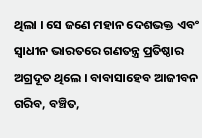ଥିଲା । ସେ ଜଣେ ମହାନ ଦେଶଭକ୍ତ ଏବଂ ସ୍ୱାଧୀନ ଭାରତରେ ଗଣତନ୍ତ୍ର ପ୍ରତିଷ୍ଠାର ଅଗ୍ରଦୂତ ଥିଲେ । ବାବାସାହେବ ଆଜୀବନ ଗରିବ, ବଞ୍ଚିତ,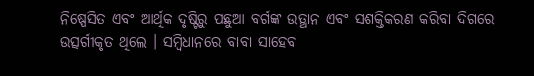ନିଷ୍ପେସିତ ଏବଂ ଆର୍ଥିକ ଦୃଷ୍ଟିରୁ ପଛୁଆ ବର୍ଗଙ୍କ ଉତ୍ଥାନ ଏବଂ ସଶକ୍ତିକରଣ କରିବା ଦିଗରେ ଉତ୍ସର୍ଗୀକୃତ ଥିଲେ । ସମ୍ବିଧାନରେ ବାବା ସାହେବ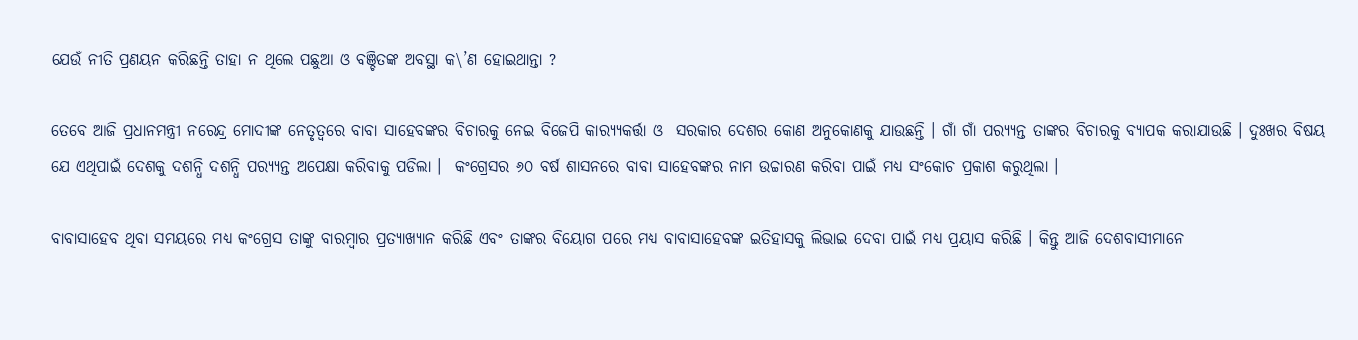ଯେଉଁ ନୀତି ପ୍ରଣୟନ କରିଛନ୍ତି ତାହା ନ ଥିଲେ ପଛୁଆ ଓ ବଞ୍ଚିତଙ୍କ ଅବସ୍ଥା କ\’ଣ ହୋଇଥାନ୍ତା ?

ତେବେ ଆଜି ପ୍ରଧାନମନ୍ତ୍ରୀ ନରେନ୍ଦ୍ର ମୋଦୀଙ୍କ ନେତୃତ୍ୱରେ ବାବା ସାହେବଙ୍କର ବିଚାରକୁ ନେଇ ବିଜେପି କାର‌୍ୟ୍ୟକର୍ତ୍ତା ଓ  ସରକାର ଦେଶର କୋଣ ଅନୁକୋଣକୁ ଯାଉଛନ୍ତି । ଗାଁ ଗାଁ ପର‌୍ୟ୍ୟନ୍ତ ତାଙ୍କର ବିଚାରକୁ ବ୍ୟାପକ କରାଯାଉଛି । ଦୁଃଖର ବିଷୟ ଯେ ଏଥିପାଇଁ ଦେଶକୁ ଦଶନ୍ଧି ଦଶନ୍ଧି ପର‌୍ୟ୍ୟନ୍ତ ଅପେକ୍ଷା କରିବାକୁ ପଡିଲା ।  କଂଗ୍ରେସର ୬୦ ବର୍ଷ ଶାସନରେ ବାବା ସାହେବଙ୍କର ନାମ ଉଚ୍ଚାରଣ କରିବା ପାଇଁ ମଧ୍ୟ ସଂକୋଚ ପ୍ରକାଶ କରୁଥିଲା ।

ବାବାସାହେବ ଥିବା ସମୟରେ ମଧ୍ୟ କଂଗ୍ରେସ ତାଙ୍କୁ ବାରମ୍ବାର ପ୍ରତ୍ୟାଖ୍ୟାନ କରିଛି ଏବଂ ତାଙ୍କର ବିୟୋଗ ପରେ ମଧ୍ୟ ବାବାସାହେବଙ୍କ ଇତିହାସକୁ ଲିଭାଇ ଦେବା ପାଇଁ ମଧ୍ୟ ପ୍ରୟାସ କରିଛି । କିନ୍ତୁ ଆଜି ଦେଶବାସୀମାନେ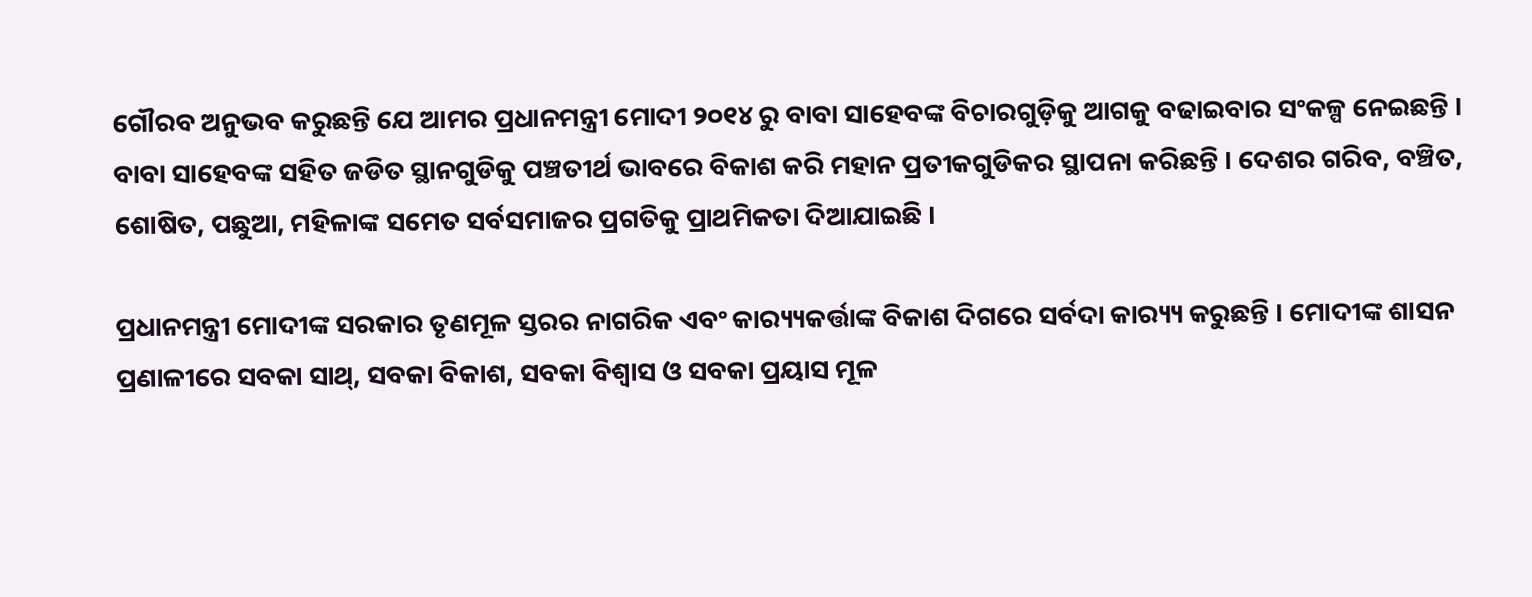ଗୌରବ ଅନୁଭବ କରୁଛନ୍ତି ଯେ ଆମର ପ୍ରଧାନମନ୍ତ୍ରୀ ମୋଦୀ ୨୦୧୪ ରୁ ବାବା ସାହେବଙ୍କ ବିଚାରଗୁଡ଼ିକୁ ଆଗକୁ ବଢାଇବାର ସଂକଳ୍ପ ନେଇଛନ୍ତି । ବାବା ସାହେବଙ୍କ ସହିତ ଜଡିତ ସ୍ଥାନଗୁଡିକୁ ପଞ୍ଚତୀର୍ଥ ଭାବରେ ବିକାଶ କରି ମହାନ ପ୍ରତୀକଗୁଡିକର ସ୍ଥାପନା କରିଛନ୍ତି । ଦେଶର ଗରିବ, ବଞ୍ଚିତ, ଶୋଷିତ, ପଛୁଆ, ମହିଳାଙ୍କ ସମେତ ସର୍ବସମାଜର ପ୍ରଗତିକୁ ପ୍ରାଥମିକତା ଦିଆଯାଇଛି ।

ପ୍ରଧାନମନ୍ତ୍ରୀ ମୋଦୀଙ୍କ ସରକାର ତୃଣମୂଳ ସ୍ତରର ନାଗରିକ ଏବଂ କାର‌୍ୟ୍ୟକର୍ତ୍ତାଙ୍କ ବିକାଶ ଦିଗରେ ସର୍ବଦା କାର‌୍ୟ୍ୟ କରୁଛନ୍ତି । ମୋଦୀଙ୍କ ଶାସନ ପ୍ରଣାଳୀରେ ସବକା ସାଥ୍, ସବକା ବିକାଶ, ସବକା ବିଶ୍ୱାସ ଓ ସବକା ପ୍ରୟାସ ମୂଳ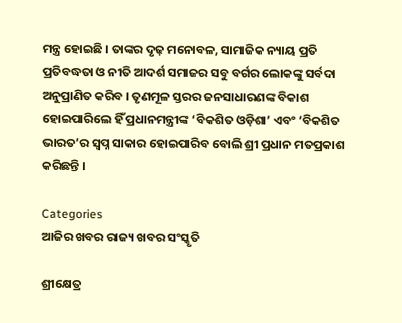ମନ୍ତ୍ର ହୋଇଛି । ତାଙ୍କର ଦୃଢ଼ ମନୋବଳ, ସାମାଜିକ ନ୍ୟାୟ ପ୍ରତି ପ୍ରତିବଦ୍ଧତା ଓ ନୀତି ଆଦର୍ଶ ସମାଜର ସବୁ ବର୍ଗର ଲୋକଙ୍କୁ ସର୍ବଦା ଅନୁପ୍ରାଣିତ କରିବ । ତୃଣମୂଳ ସ୍ତରର ଜନସାଧାରଣଙ୍କ ବିକାଶ ହୋଇପାରିଲେ ହିଁ ପ୍ରଧାନମନ୍ତ୍ରୀଙ୍କ ‘ବିକଶିତ ଓଡ଼ିଶା’ ଏବଂ ‘ବିକଶିତ ଭାରତ’ର ସ୍ୱପ୍ନ ସାକାର ହୋଇପାରିବ ବୋଲି ଶ୍ରୀ ପ୍ରଧାନ ମତପ୍ରକାଶ କରିଛନ୍ତି ।

Categories
ଆଜିର ଖବର ରାଜ୍ୟ ଖବର ସଂସ୍କୃତି

ଶ୍ରୀକ୍ଷେତ୍ର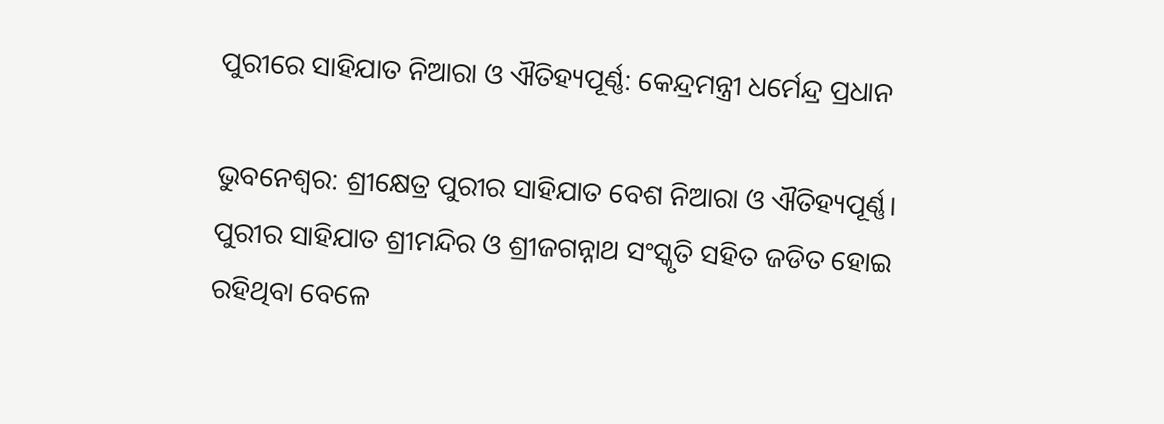ପୁରୀରେ ସାହିଯାତ ନିଆରା ଓ ଐତିହ୍ୟପୂର୍ଣ୍ଣ: କେନ୍ଦ୍ରମନ୍ତ୍ରୀ ଧର୍ମେନ୍ଦ୍ର ପ୍ରଧାନ

ଭୁବନେଶ୍ଵର: ଶ୍ରୀକ୍ଷେତ୍ର ପୁରୀର ସାହିଯାତ ବେଶ ନିଆରା ଓ ଐତିହ୍ୟପୂର୍ଣ୍ଣ। ପୁରୀର ସାହିଯାତ ଶ୍ରୀମନ୍ଦିର ଓ ଶ୍ରୀଜଗନ୍ନାଥ ସଂସ୍କୃତି ସହିତ ଜଡିତ ହୋଇ ରହିଥିବା ବେଳେ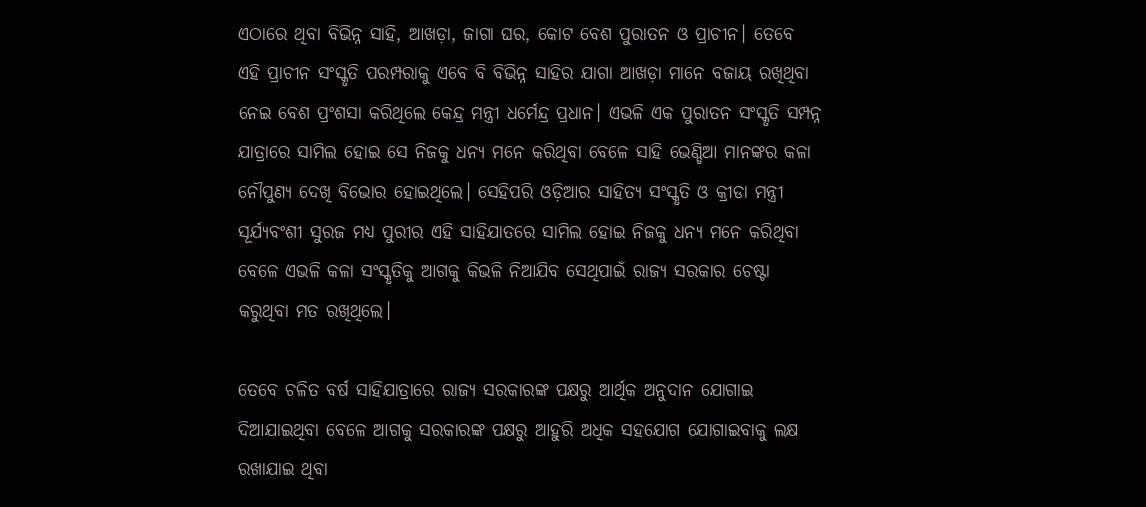ଏଠାରେ ଥିବା ବିଭିନ୍ନ ସାହି, ଆଖଡ଼ା, ଜାଗା ଘର, କୋଟ ବେଶ ପୁରାତନ ଓ ପ୍ରାଚୀନ। ତେବେ ଏହି ପ୍ରାଚୀନ ସଂସ୍କୃତି ପରମ୍ପରାକୁ ଏବେ ବି ବିଭିନ୍ନ ସାହିର ଯାଗା ଆଖଡ଼ା ମାନେ ବଜାୟ ରଖିଥିବା ନେଇ ବେଶ ପ୍ରଂଶସା କରିଥିଲେ କେନ୍ଦ୍ର ମନ୍ତ୍ରୀ ଧର୍ମେନ୍ଦ୍ର ପ୍ରଧାନ। ଏଭଳି ଏକ ପୁରାତନ ସଂସ୍କୃତି ସମ୍ପନ୍ନ ଯାତ୍ରାରେ ସାମିଲ ହୋଇ ସେ ନିଜକୁ ଧନ୍ୟ ମନେ କରିଥିବା ବେଳେ ସାହି ଭେଣ୍ଡିଆ ମାନଙ୍କର କଳା ନୌପୁଣ୍ୟ ଦେଖି ବିଭୋର ହୋଇଥିଲେ। ସେହିପରି ଓଡ଼ିଆର ସାହିତ୍ୟ ସଂସ୍କୃତି ଓ କ୍ରୀଡା ମନ୍ତ୍ରୀ ସୂର୍ଯ୍ୟବଂଶୀ ସୁରଜ ମଧ୍ୟ ପୁରୀର ଏହି ସାହିଯାତରେ ସାମିଲ ହୋଇ ନିଜକୁ ଧନ୍ୟ ମନେ କରିଥିବା ବେଳେ ଏଭଳି କଳା ସଂସ୍କୃତିକୁ ଆଗକୁ କିଭଳି ନିଆଯିବ ସେଥିପାଇଁ ରାଜ୍ୟ ସରକାର ଚେଷ୍ଟା କରୁଥିବା ମତ ରଖିଥିଲେ।

ତେବେ ଚଳିତ ବର୍ଷ ସାହିଯାତ୍ରାରେ ରାଜ୍ୟ ସରକାରଙ୍କ ପକ୍ଷରୁ ଆର୍ଥିକ ଅନୁଦାନ ଯୋଗାଇ ଦିଆଯାଇଥିବା ବେଳେ ଆଗକୁ ସରକାରଙ୍କ ପକ୍ଷରୁ ଆହୁରି ଅଧିକ ସହଯୋଗ ଯୋଗାଇବାକୁ ଲକ୍ଷ ରଖାଯାଇ ଥିବା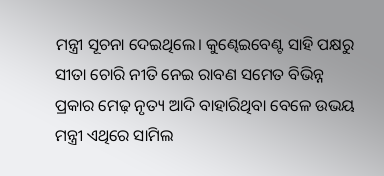ମନ୍ତ୍ରୀ ସୂଚନା ଦେଇଥିଲେ। କୁଣ୍ଢେଇବେଣ୍ଟ ସାହି ପକ୍ଷରୁ ସୀତା ଚୋରି ନୀତି ନେଇ ରାବଣ ସମେତ ବିଭିନ୍ନ ପ୍ରକାର ମେଢ଼ ନୃତ୍ୟ ଆଦି ବାହାରିଥିବା ବେଳେ ଉଭୟ ମନ୍ତ୍ରୀ ଏଥିରେ ସାମିଲ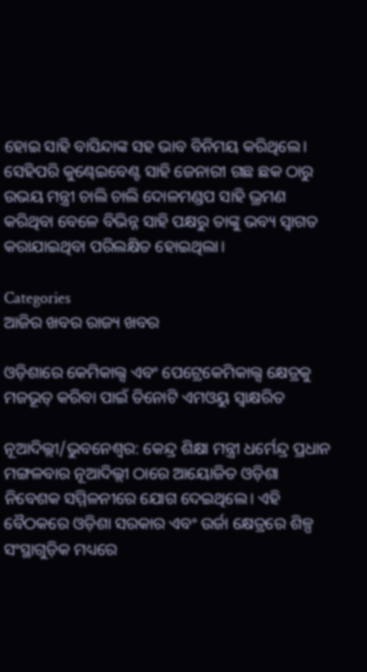ହୋଇ ସାହି ବାସିନ୍ଦାଙ୍କ ସହ ଭାବ ବିନିମୟ କରିଥିଲେ। ସେହିପରି କୁଣ୍ଢେଇବେଣ୍ଟ ସାହି ଜେନାରୀ ଗଛ ଛକ ଠାରୁ ଉଭୟ ମନ୍ତ୍ରୀ ଚାଲି ଚାଲି ଦୋଳମଣ୍ଡପ ସାହି ଭ୍ରମଣ କରିଥିବା ବେଳେ ବିଭିନ୍ନ ସାହି ପକ୍ଷରୁ ତାଙ୍କୁ ଭବ୍ୟ ସ୍ୱାଗତ କରାଯାଇଥିବା ପରିଲକ୍ଷିତ ହୋଇଥିଲା।

Categories
ଆଜିର ଖବର ରାଜ୍ୟ ଖବର

ଓଡ଼ିଶାରେ କେମିକାଲ୍ସ ଏବଂ ପେଟ୍ରେକେମିକାଲ୍ସ କ୍ଷେତ୍ରକୁ ମଜଭୂତ୍ କରିବା ପାଇଁ ତିନୋଟି ଏମଓୟୁ ସ୍ୱାକ୍ଷରିତ

ନୂଆଦିଲ୍ଲୀ/ଭୁବନେଶ୍ୱର: କେନ୍ଦ୍ର ଶିକ୍ଷା ମନ୍ତ୍ରୀ ଧର୍ମେନ୍ଦ୍ର ପ୍ରଧାନ ମଙ୍ଗଳବାର ନୂଆଦିଲ୍ଲୀ ଠାରେ ଆୟୋଜିତ ଓଡ଼ିଶା ନିବେଶକ ସମ୍ମିଳନୀରେ ଯୋଗ ଦେଇଥିଲେ। ଏହି ବୈଠକରେ ଓଡ଼ିଶା ସରକାର ଏବଂ ଉର୍ଜା କ୍ଷେତ୍ରରେ ଶିଳ୍ପ ସଂସ୍ଥାଗୁଡ଼ିକ ମଧ୍ୟରେ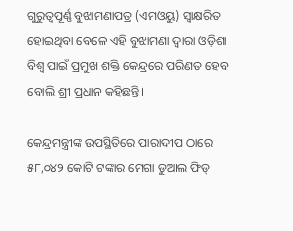ଗୁରୁତ୍ୱପୂର୍ଣ୍ଣ ବୁଝାମଣାପତ୍ର (ଏମଓୟୁ) ସ୍ୱାକ୍ଷରିତ ହୋଇଥିବା ବେଳେ ଏହି ବୁଝାମଣା ଦ୍ୱାରା ଓଡ଼ିଶା ବିଶ୍ୱ ପାଇଁ ପ୍ରମୁଖ ଶକ୍ତି କେନ୍ଦ୍ରରେ ପରିଣତ ହେବ ବୋଲି ଶ୍ରୀ ପ୍ରଧାନ କହିଛନ୍ତି।

କେନ୍ଦ୍ରମନ୍ତ୍ରୀଙ୍କ ଉପସ୍ଥିତିରେ ପାରାଦୀପ ଠାରେ ୫୮,୦୪୨ କୋଟି ଟଙ୍କାର ମେଗା ଡୁଆଲ ଫିଡ୍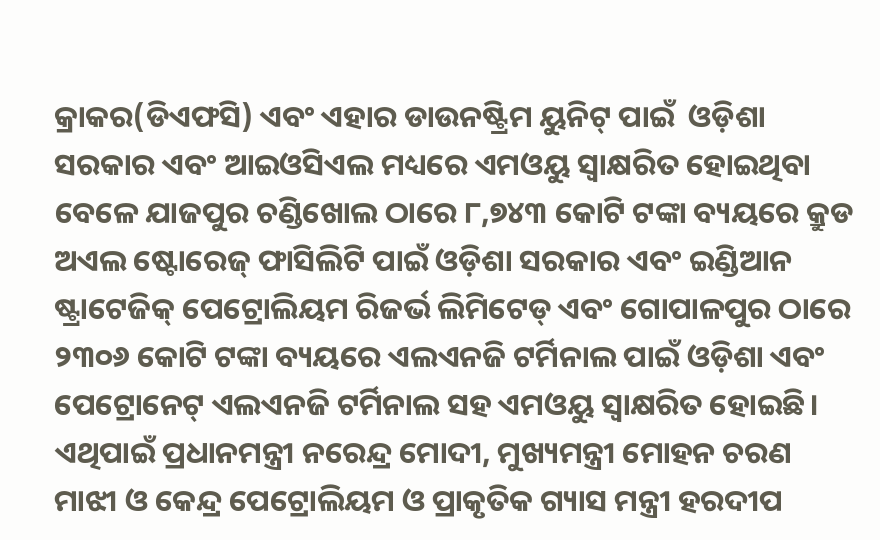କ୍ରାକର(ଡିଏଫସି) ଏବଂ ଏହାର ଡାଉନଷ୍ଟ୍ରିମ ୟୁନିଟ୍ ପାଇଁ  ଓଡ଼ିଶା ସରକାର ଏବଂ ଆଇଓସିଏଲ ମଧ୍ୟରେ ଏମଓୟୁ ସ୍ୱାକ୍ଷରିତ ହୋଇଥିବା ବେଳେ ଯାଜପୁର ଚଣ୍ଡିଖୋଲ ଠାରେ ୮,୭୪୩ କୋଟି ଟଙ୍କା ବ୍ୟୟରେ କ୍ରୁଡ ଅଏଲ ଷ୍ଟୋରେଜ୍ ଫାସିଲିଟି ପାଇଁ ଓଡ଼ିଶା ସରକାର ଏବଂ ଇଣ୍ଡିଆନ ଷ୍ଟ୍ରାଟେଜିକ୍ ପେଟ୍ରୋଲିୟମ ରିଜର୍ଭ ଲିମିଟେଡ୍ ଏବଂ ଗୋପାଳପୁର ଠାରେ ୨୩୦୬ କୋଟି ଟଙ୍କା ବ୍ୟୟରେ ଏଲଏନଜି ଟର୍ମିନାଲ ପାଇଁ ଓଡ଼ିଶା ଏବଂ ପେଟ୍ରୋନେଟ୍ ଏଲଏନଜି ଟର୍ମିନାଲ ସହ ଏମଓୟୁ ସ୍ୱାକ୍ଷରିତ ହୋଇଛି। ଏଥିପାଇଁ ପ୍ରଧାନମନ୍ତ୍ରୀ ନରେନ୍ଦ୍ର ମୋଦୀ, ମୁଖ୍ୟମନ୍ତ୍ରୀ ମୋହନ ଚରଣ ମାଝୀ ଓ କେନ୍ଦ୍ର ପେଟ୍ରୋଲିୟମ ଓ ପ୍ରାକୃତିକ ଗ୍ୟାସ ମନ୍ତ୍ରୀ ହରଦୀପ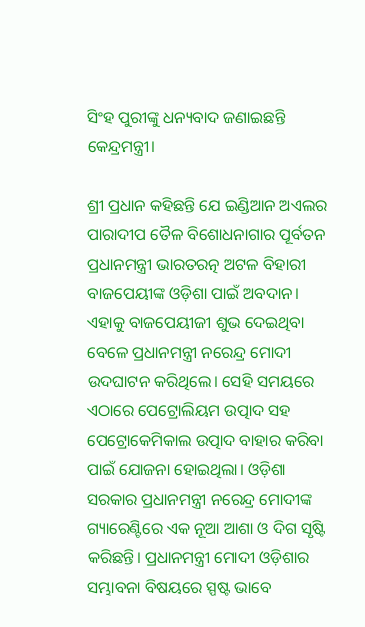ସିଂହ ପୁରୀଙ୍କୁ ଧନ୍ୟବାଦ ଜଣାଇଛନ୍ତି କେନ୍ଦ୍ରମନ୍ତ୍ରୀ।

ଶ୍ରୀ ପ୍ରଧାନ କହିଛନ୍ତି ଯେ ଇଣ୍ଡିଆନ ଅଏଲର ପାରାଦୀପ ତୈଳ ବିଶୋଧନାଗାର ପୂର୍ବତନ ପ୍ରଧାନମନ୍ତ୍ରୀ ଭାରତରତ୍ନ ଅଟଳ ବିହାରୀ ବାଜପେୟୀଙ୍କ ଓଡ଼ିଶା ପାଇଁ ଅବଦାନ। ଏହାକୁ ବାଜପେୟୀଜୀ ଶୁଭ ଦେଇଥିବା ବେଳେ ପ୍ରଧାନମନ୍ତ୍ରୀ ନରେନ୍ଦ୍ର ମୋଦୀ ଉଦଘାଟନ କରିଥିଲେ। ସେହି ସମୟରେ ଏଠାରେ ପେଟ୍ରୋଲିୟମ ଉତ୍ପାଦ ସହ ପେଟ୍ରୋକେମିକାଲ ଉତ୍ପାଦ ବାହାର କରିବା ପାଇଁ ଯୋଜନା ହୋଇଥିଲା। ଓଡ଼ିଶା ସରକାର ପ୍ରଧାନମନ୍ତ୍ରୀ ନରେନ୍ଦ୍ର ମୋଦୀଙ୍କ ଗ୍ୟାରେଣ୍ଟିରେ ଏକ ନୂଆ ଆଶା ଓ ଦିଗ ସୃଷ୍ଟି କରିଛନ୍ତି। ପ୍ରଧାନମନ୍ତ୍ରୀ ମୋଦୀ ଓଡ଼ିଶାର ସମ୍ଭାବନା ବିଷୟରେ ସ୍ପଷ୍ଟ ଭାବେ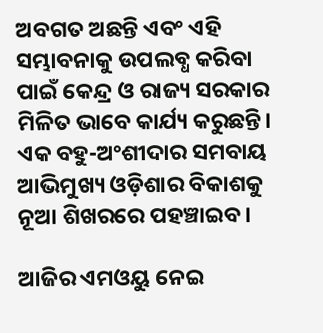ଅବଗତ ଅଛନ୍ତି ଏବଂ ଏହି ସମ୍ଭାବନାକୁ ଉପଲବ୍ଧ କରିବା ପାଇଁ କେନ୍ଦ୍ର ଓ ରାଜ୍ୟ ସରକାର ମିଳିତ ଭାବେ କାର୍ଯ୍ୟ କରୁଛନ୍ତି। ଏକ ବହୁ-ଅଂଶୀଦାର ସମବାୟ ଆଭିମୁଖ୍ୟ ଓଡ଼ିଶାର ବିକାଶକୁ ନୂଆ ଶିଖରରେ ପହଞ୍ଚାଇବ।

ଆଜିର ଏମଓୟୁ ନେଇ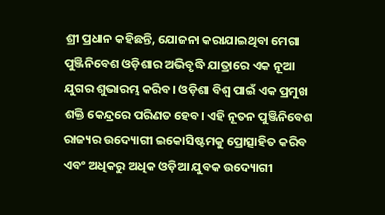ଶ୍ରୀ ପ୍ରଧାନ କହିଛନ୍ତି, ଯୋଜନା କରାଯାଇଥିବା ମେଗା ପୁଞ୍ଜିନିବେଶ ଓଡ଼ିଶାର ଅଭିବୃଦ୍ଧି ଯାତ୍ରାରେ ଏକ ନୂଆ ଯୁଗର ଶୁଭାରମ୍ଭ କରିବ। ଓଡ଼ିଶା ବିଶ୍ୱ ପାଇଁ ଏକ ପ୍ରମୁଖ ଶକ୍ତି କେନ୍ଦ୍ରରେ ପରିଣତ ହେବ। ଏହି ନୂତନ ପୁଞ୍ଜିନିବେଶ ରାଜ୍ୟର ଉଦ୍ୟୋଗୀ ଇକୋସିଷ୍ଟମକୁ ପ୍ରୋତ୍ସାହିତ କରିବ ଏବଂ ଅଧିକରୁ ଅଧିକ ଓଡ଼ିଆ ଯୁବକ ଉଦ୍ୟୋଗୀ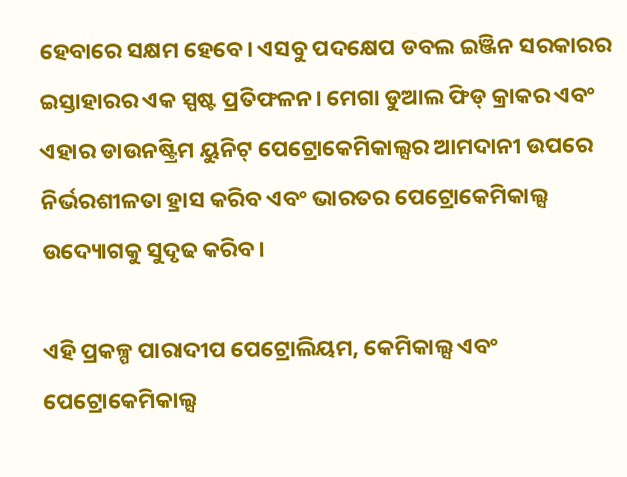ହେବାରେ ସକ୍ଷମ ହେବେ। ଏସବୁ ପଦକ୍ଷେପ ଡବଲ ଇଞ୍ଜିନ ସରକାରର ଇସ୍ତାହାରର ଏକ ସ୍ପଷ୍ଟ ପ୍ରତିଫଳନ। ମେଗା ଡୁଆଲ ଫିଡ୍ କ୍ରାକର ଏବଂ ଏହାର ଡାଉନଷ୍ଟ୍ରିମ ୟୁନିଟ୍ ପେଟ୍ରୋକେମିକାଲ୍ସର ଆମଦାନୀ ଉପରେ ନିର୍ଭରଶୀଳତା ହ୍ରାସ କରିବ ଏବଂ ଭାରତର ପେଟ୍ରୋକେମିକାଲ୍ସ ଉଦ୍ୟୋଗକୁ ସୁଦୃଢ କରିବ।

ଏହି ପ୍ରକଳ୍ପ ପାରାଦୀପ ପେଟ୍ରୋଲିୟମ, କେମିକାଲ୍ସ ଏବଂ ପେଟ୍ରୋକେମିକାଲ୍ସ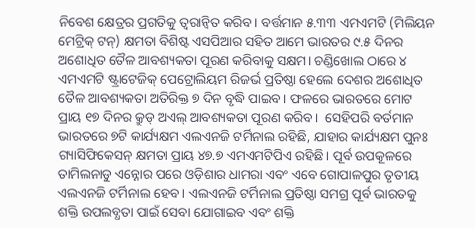ନିବେଶ କ୍ଷେତ୍ରର ପ୍ରଗତିକୁ ତ୍ୱରାନ୍ୱିତ କରିବ। ବର୍ତ୍ତମାନ ୫.୩୩ ଏମଏମଟି (ମିଲିୟନ ମେଟ୍ରିକ୍ ଟନ୍) କ୍ଷମତା ବିଶିଷ୍ଟ ଏସପିଆର ସହିତ ଆମେ ଭାରତର ୯.୫ ଦିନର ଅଶୋଧିତ ତୈଳ ଆବଶ୍ୟକତା ପୂରଣ କରିବାକୁ ସକ୍ଷମ। ଚଣ୍ଡିଖୋଲ ଠାରେ ୪ ଏମଏମଟି ଷ୍ଟ୍ରାଟେଜିକ୍ ପେଟ୍ରୋଲିୟମ ରିଜର୍ଭ ପ୍ରତିଷ୍ଠା ହେଲେ ଦେଶର ଅଶୋଧିତ ତୈଳ ଆବଶ୍ୟକତା ଅତିରିକ୍ତ ୭ ଦିନ ବୃଦ୍ଧି ପାଇବ। ଫଳରେ ଭାରତରେ ମୋଟ ପ୍ରାୟ ୧୭ ଦିନର କ୍ରୁଡ୍ ଅଏଲ୍ ଆବଶ୍ୟକତା ପୂରଣ କରିବ।  ସେହିପରି ବର୍ତମାନ ଭାରତରେ ୭ଟି କାର୍ଯ୍ୟକ୍ଷମ ଏଲଏନଜି ଟର୍ମିନାଲ ରହିଛି, ଯାହାର କାର୍ଯ୍ୟକ୍ଷମ ପୁନଃ ଗ୍ୟାସିଫିକେସନ୍ କ୍ଷମତା ପ୍ରାୟ ୪୭.୭ ଏମଏମଟିପିଏ ରହିଛି। ପୂର୍ବ ଉପକୂଳରେ ତାମିଲନାଡୁ ଏନ୍ନୋର ପରେ ଓଡ଼ିଶାର ଧାମରା ଏବଂ ଏବେ ଗୋପାଳପୁର ତୃତୀୟ ଏଲଏନଜି ଟର୍ମିନାଲ ହେବ। ଏଲଏନଜି ଟର୍ମିନାଲ ପ୍ରତିଷ୍ଠା ସମଗ୍ର ପୂର୍ବ ଭାରତକୁ ଶକ୍ତି ଉପଲବ୍ଧତା ପାଇଁ ସେବା ଯୋଗାଇବ ଏବଂ ଶକ୍ତି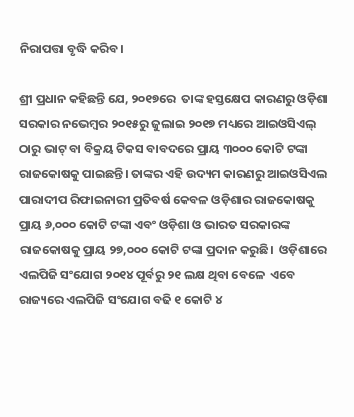ନିରାପତ୍ତା ବୃଦ୍ଧି କରିବ।

ଶ୍ରୀ ପ୍ରଧାନ କହିଛନ୍ତି ଯେ, ୨୦୧୭ରେ  ତାଙ୍କ ହସ୍ତକ୍ଷେପ କାରଣରୁ ଓଡ଼ିଶା ସରକାର ନଭେମ୍ବର ୨୦୧୫ରୁ ଜୁଲାଇ ୨୦୧୭ ମଧ୍ୟରେ ଆଇଓସିଏଲ୍ ଠାରୁ ଭାଟ୍ ବା ବିକ୍ରୟ ଟିକସ ବାବଦରେ ପ୍ରାୟ ୩୦୦୦ କୋଟି ଟଙ୍କା ରାଜକୋଷକୁ ପାଇଛନ୍ତି। ତାଙ୍କର ଏହି ଉଦ୍ୟମ କାରଣରୁ ଆଇଓସିଏଲ ପାରାଦୀପ ରିଫାଇନାରୀ ପ୍ରତିବର୍ଷ କେବଳ ଓଡ଼ିଶାର ରାଜକୋଷକୁ ପ୍ରାୟ ୬,୦୦୦ କୋଟି ଟଙ୍କା ଏବଂ ଓଡ଼ିଶା ଓ ଭାରତ ସରକାରଙ୍କ ରାଜକୋଷକୁ ପ୍ରାୟ ୨୭,୦୦୦ କୋଟି ଟଙ୍କା ପ୍ରଦାନ କରୁଛି।  ଓଡ଼ିଶାରେ ଏଲପିଜି ସଂଯୋଗ ୨୦୧୪ ପୂର୍ବରୁ ୨୧ ଲକ୍ଷ ଥିବା ବେଳେ  ଏବେ ରାଜ୍ୟରେ ଏଲପିଜି ସଂଯୋଗ ବଢି ୧ କୋଟି ୪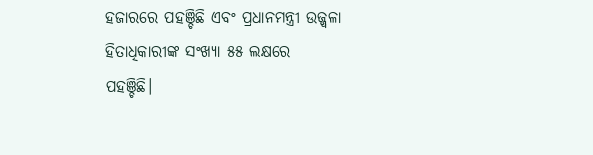ହଜାରରେ ପହଞ୍ଚିଛି ଏବଂ ପ୍ରଧାନମନ୍ତ୍ରୀ ଉଜ୍ଜ୍ୱଳା ହିତାଧିକାରୀଙ୍କ ସଂଖ୍ୟା ୫୫ ଲକ୍ଷରେ ପହଞ୍ଚିଛି।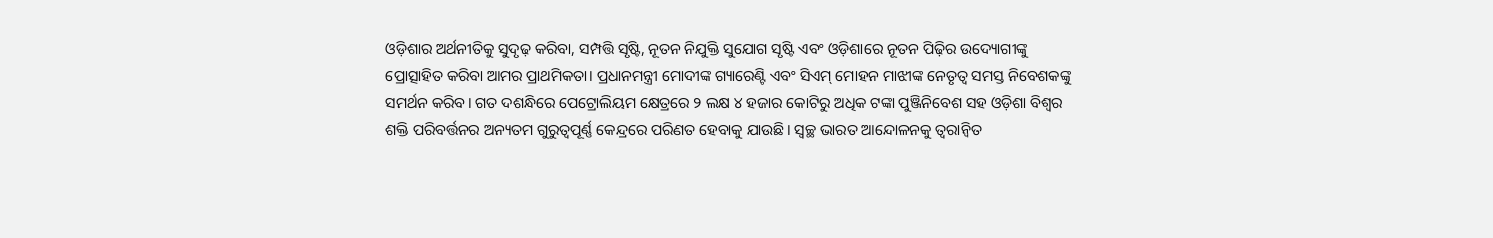ଓଡ଼ିଶାର ଅର୍ଥନୀତିକୁ ସୁଦୃଢ଼ କରିବା, ସମ୍ପତ୍ତି ସୃଷ୍ଟି, ନୂତନ ନିଯୁକ୍ତି ସୁଯୋଗ ସୃଷ୍ଟି ଏବଂ ଓଡ଼ିଶାରେ ନୂତନ ପିଢ଼ିର ଉଦ୍ୟୋଗୀଙ୍କୁ ପ୍ରୋତ୍ସାହିତ କରିବା ଆମର ପ୍ରାଥମିକତା। ପ୍ରଧାନମନ୍ତ୍ରୀ ମୋଦୀଙ୍କ ଗ୍ୟାରେଣ୍ଟି ଏବଂ ସିଏମ୍ ମୋହନ ମାଝୀଙ୍କ ନେତୃତ୍ୱ ସମସ୍ତ ନିବେଶକଙ୍କୁ ସମର୍ଥନ କରିବ। ଗତ ଦଶନ୍ଧିରେ ପେଟ୍ରୋଲିୟମ କ୍ଷେତ୍ରରେ ୨ ଲକ୍ଷ ୪ ହଜାର କୋଟିରୁ ଅଧିକ ଟଙ୍କା ପୁଞ୍ଜିନିବେଶ ସହ ଓଡ଼ିଶା ବିଶ୍ୱର ଶକ୍ତି ପରିବର୍ତ୍ତନର ଅନ୍ୟତମ ଗୁରୁତ୍ୱପୂର୍ଣ୍ଣ କେନ୍ଦ୍ରରେ ପରିଣତ ହେବାକୁ ଯାଉଛି। ସ୍ୱଚ୍ଛ ଭାରତ ଆନ୍ଦୋଳନକୁ ତ୍ୱରାନ୍ୱିତ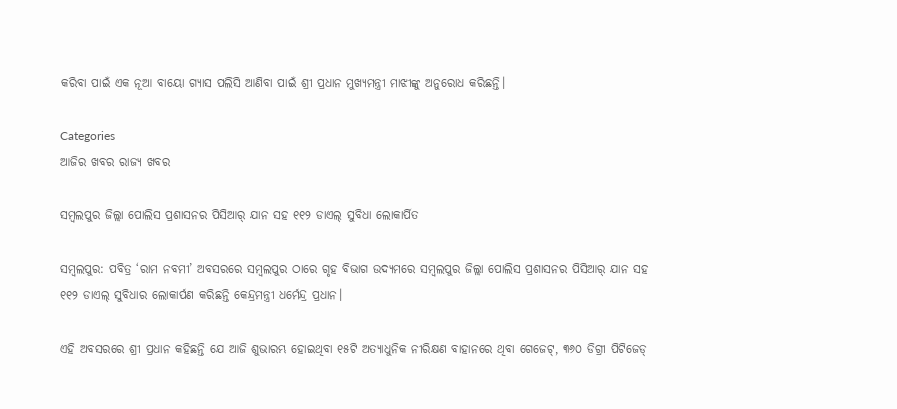କରିବା ପାଇଁ ଏକ ନୂଆ ବାୟୋ ଗ୍ୟାସ ପଲିସି ଆଣିବା ପାଇଁ ଶ୍ରୀ ପ୍ରଧାନ ମୁଖ୍ୟମନ୍ତ୍ରୀ ମାଝୀଙ୍କୁ ଅନୁରୋଧ କରିଛନ୍ତି।

Categories
ଆଜିର ଖବର ରାଜ୍ୟ ଖବର

ସମ୍ବଲପୁର ଜିଲ୍ଲା ପୋଲିସ ପ୍ରଶାସନର ପିସିଆର୍ ଯାନ ସହ ୧୧୨ ଡାଏଲ୍ ସୁବିଧା ଲୋକାର୍ପିତ

ସମ୍ବଲପୁର: ପବିତ୍ର ‘ରାମ ନବମୀ’ ଅବସରରେ ସମ୍ବଲପୁର ଠାରେ ଗୃହ ବିଭାଗ ଉଦ୍ୟମରେ ସମ୍ବଲପୁର ଜିଲ୍ଲା ପୋଲିସ ପ୍ରଶାସନର ପିସିଆର୍ ଯାନ ସହ ୧୧୨ ଡାଏଲ୍ ସୁବିଧାର ଲୋକାର୍ପଣ କରିଛନ୍ତି କେନ୍ଦ୍ରମନ୍ତ୍ରୀ ଧର୍ମେନ୍ଦ୍ର ପ୍ରଧାନ।

ଏହି ଅବସରରେ ଶ୍ରୀ ପ୍ରଧାନ କହିଛନ୍ତି ଯେ ଆଜି ଶୁଭାରମ୍ଭ ହୋଇଥିବା ୧୫ଟି ଅତ୍ୟାଧୁନିକ ନୀରିକ୍ଷଣ ବାହାନରେ ଥିବା ଗେଜେଟ୍, ୩୬୦ ଡିଗ୍ରୀ ପିଟିଜେଡ୍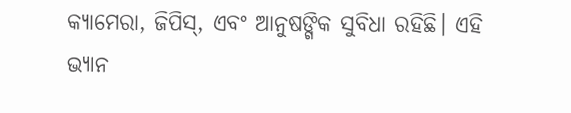କ୍ୟାମେରା, ଜିପିସ୍, ଏବଂ ଆନୁଷଙ୍ଗିକ ସୁବିଧା ରହିଛି। ଏହି ଭ୍ୟାନ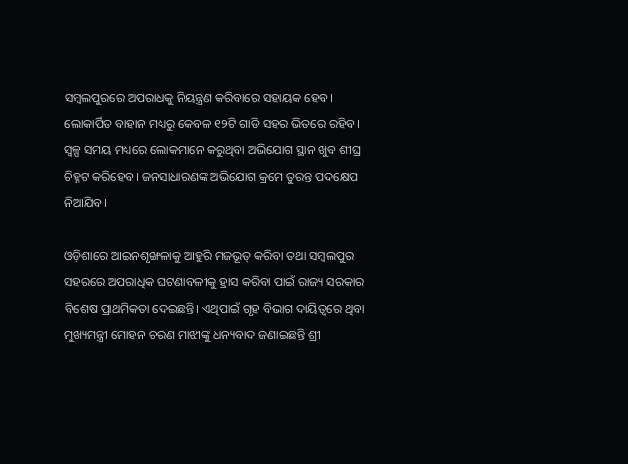ସମ୍ବଲପୁରରେ ଅପରାଧକୁ ନିୟନ୍ତ୍ରଣ କରିବାରେ ସହାୟକ ହେବ। ଲୋକାର୍ପିତ ବାହାନ ମଧ୍ୟରୁ କେବଳ ୧୨ଟି ଗାଡି ସହର ଭିତରେ ରହିବ। ସ୍ୱଳ୍ପ ସମୟ ମଧ୍ୟରେ ଲୋକମାନେ କରୁଥିବା ଅଭିଯୋଗ ସ୍ଥାନ ଖୁବ ଶୀଘ୍ର ଚିହ୍ନଟ କରିହେବ। ଜନସାଧାରଣଙ୍କ ଅଭିଯୋଗ କ୍ରମେ ତୁରନ୍ତ ପଦକ୍ଷେପ ନିଆଯିବ।

ଓଡ଼ିଶାରେ ଆଇନଶୃଙ୍ଖଳାକୁ ଆହୁରି ମଜଭୂତ୍ କରିବା ତଥା ସମ୍ବଲପୁର ସହରରେ ଅପରାଧିକ ଘଟଣାବଳୀକୁ ହ୍ରାସ କରିବା ପାଇଁ ରାଜ୍ୟ ସରକାର ବିଶେଷ ପ୍ରାଥମିକତା ଦେଇଛନ୍ତି। ଏଥିପାଇଁ ଗୃହ ବିଭାଗ ଦାୟିତ୍ୱରେ ଥିବା ମୁଖ୍ୟମନ୍ତ୍ରୀ ମୋହନ ଚରଣ ମାଝୀଙ୍କୁ ଧନ୍ୟବାଦ ଜଣାଇଛନ୍ତି ଶ୍ରୀ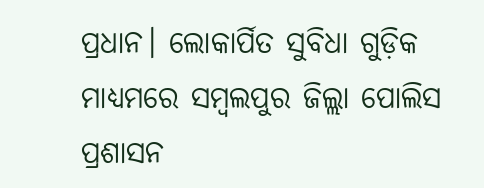ପ୍ରଧାନ। ଲୋକାର୍ପିତ ସୁବିଧା ଗୁଡ଼ିକ ମାଧ୍ୟମରେ ସମ୍ବଲପୁର ଜିଲ୍ଲା ପୋଲିସ ପ୍ରଶାସନ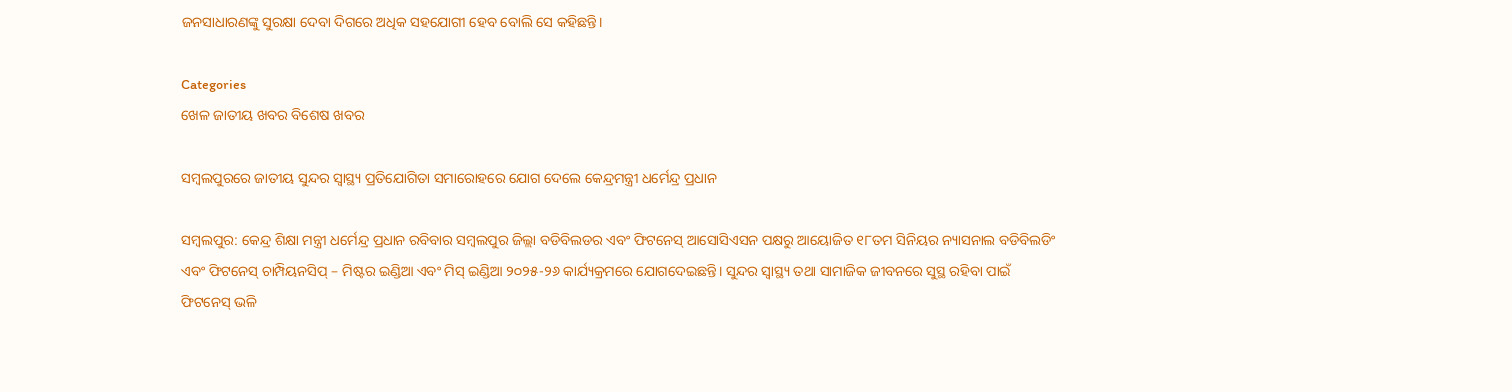ଜନସାଧାରଣଙ୍କୁ ସୁରକ୍ଷା ଦେବା ଦିଗରେ ଅଧିକ ସହଯୋଗୀ ହେବ ବୋଲି ସେ କହିଛନ୍ତି।

Categories
ଖେଳ ଜାତୀୟ ଖବର ବିଶେଷ ଖବର

ସମ୍ବଲପୁରରେ ଜାତୀୟ ସୁନ୍ଦର ସ୍ୱାସ୍ଥ୍ୟ ପ୍ରତିଯୋଗିତା ସମାରୋହରେ ଯୋଗ ଦେଲେ କେନ୍ଦ୍ରମନ୍ତ୍ରୀ ଧର୍ମେନ୍ଦ୍ର ପ୍ରଧାନ

ସମ୍ବଲପୁର: କେନ୍ଦ୍ର ଶିକ୍ଷା ମନ୍ତ୍ରୀ ଧର୍ମେନ୍ଦ୍ର ପ୍ରଧାନ ରବିବାର ସମ୍ବଲପୁର ଜିଲ୍ଲା ବଡିବିଲଡର ଏବଂ ଫିଟନେସ୍ ଆସୋସିଏସନ ପକ୍ଷରୁ ଆୟୋଜିତ ୧୮ତମ ସିନିୟର ନ୍ୟାସନାଲ ବଡିବିଲଡିଂ ଏବଂ ଫିଟନେସ୍ ଚାମ୍ପିୟନସିପ୍ – ମିଷ୍ଟର ଇଣ୍ଡିଆ ଏବଂ ମିସ୍ ଇଣ୍ଡିଆ ୨୦୨୫-୨୬ କାର୍ଯ୍ୟକ୍ରମରେ ଯୋଗଦେଇଛନ୍ତି। ସୁନ୍ଦର ସ୍ୱାସ୍ଥ୍ୟ ତଥା ସାମାଜିକ ଜୀବନରେ ସୁସ୍ଥ ରହିବା ପାଇଁ ଫିଟନେସ୍ ଭଳି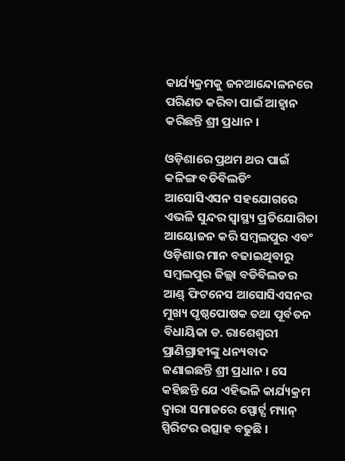କାର୍ଯ୍ୟକ୍ରମକୁ ଜନଆନ୍ଦୋଳନରେ ପରିଣତ କରିବା ପାଇଁ ଆହ୍ୱାନ କରିଛନ୍ତି ଶ୍ରୀ ପ୍ରଧାନ ।

ଓଡ଼ିଶାରେ ପ୍ରଥମ ଥର ପାଇଁ କଳିଙ୍ଗ ବଡିବିଲଡିଂ ଆସୋସିଏସନ ସହଯୋଗରେ ଏଭଳି ସୁନ୍ଦର ସ୍ୱାସ୍ଥ୍ୟ ପ୍ରତିଯୋଗିତା ଆୟୋଜନ କରି ସମ୍ବଲପୁର ଏବଂ ଓଡ଼ିଶାର ମାନ ବଢାଇଥିବାରୁ ସମ୍ବଲପୁର ଜିଲ୍ଲା ବଡିବିଲଡର ଆଣ୍ଡ୍ ଫିଟନେସ ଆସୋସିଏସନର ମୁଖ୍ୟ ପୃଷ୍ଠପୋଷକ ତଥା ପୂର୍ବତନ ବିଧାୟିକା ଡ. ରାଶେଶ୍ୱରୀ ପ୍ରାଣିଗ୍ରାହୀଙ୍କୁ ଧନ୍ୟବାଦ ଜଣାଇଛନ୍ତି ଶ୍ରୀ ପ୍ରଧାନ । ସେ କହିଛନ୍ତି ଯେ ଏହିଭଳି କାର୍ଯ୍ୟକ୍ରମ ଦ୍ୱାରା ସମାଜରେ ସ୍ପୋର୍ଟ୍ସ ମ୍ୟାନ୍ ସ୍ପିରିଟର ଉତ୍ସାହ ବଢୁଛି ।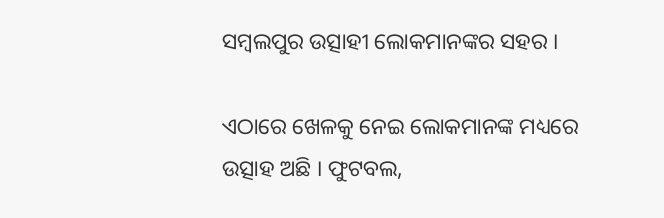ସମ୍ବଲପୁର ଉତ୍ସାହୀ ଲୋକମାନଙ୍କର ସହର ।

ଏଠାରେ ଖେଳକୁ ନେଇ ଲୋକମାନଙ୍କ ମଧ୍ୟରେ ଉତ୍ସାହ ଅଛି । ଫୁଟବଲ,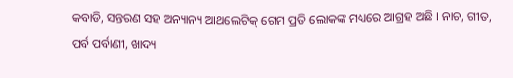କବାଡି, ସନ୍ତରଣ ସହ ଅନ୍ୟାନ୍ୟ ଆଥଲେଟିକ୍ ଗେମ ପ୍ରତି ଲୋକଙ୍କ ମଧ୍ୟରେ ଆଗ୍ରହ ଅଛି । ନାଚ, ଗୀତ, ପର୍ବ ପର୍ବାଣୀ, ଖାଦ୍ୟ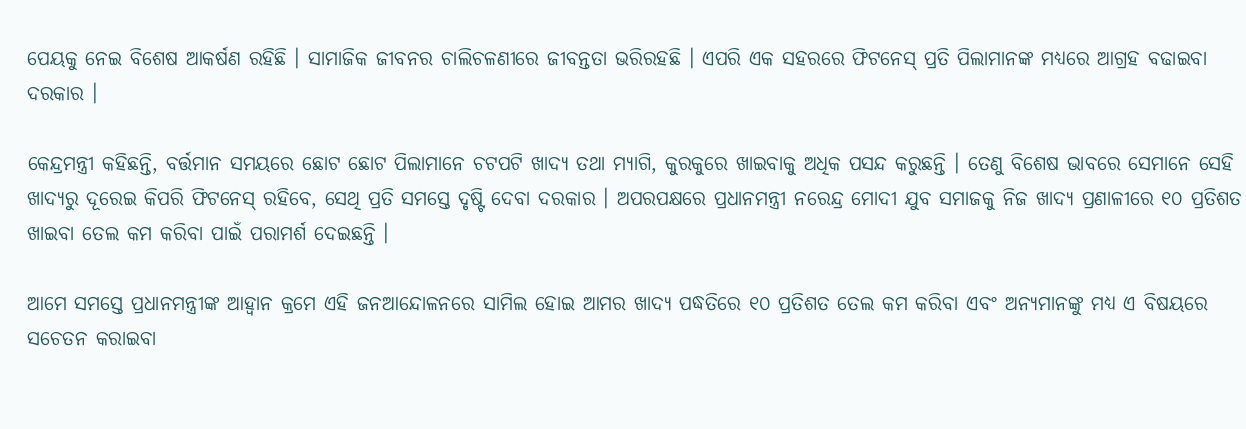ପେୟକୁ ନେଇ ବିଶେଷ ଆକର୍ଷଣ ରହିଛି । ସାମାଜିକ ଜୀବନର ଚାଲିଚଳଣୀରେ ଜୀବନ୍ତତା ଭରିରହଛି । ଏପରି ଏକ ସହରରେ ଫିଟନେସ୍ ପ୍ରତି ପିଲାମାନଙ୍କ ମଧ୍ୟରେ ଆଗ୍ରହ ବଢାଇବା ଦରକାର ।

କେନ୍ଦ୍ରମନ୍ତ୍ରୀ କହିଛନ୍ତି, ବର୍ତ୍ତମାନ ସମୟରେ ଛୋଟ ଛୋଟ ପିଲାମାନେ ଚଟପଟି ଖାଦ୍ୟ ତଥା ମ୍ୟାଗି, କୁରକୁରେ ଖାଇବାକୁ ଅଧିକ ପସନ୍ଦ କରୁଛନ୍ତି । ତେଣୁ ବିଶେଷ ଭାବରେ ସେମାନେ ସେହି ଖାଦ୍ୟରୁ ଦୂରେଇ କିପରି ଫିଟନେସ୍ ରହିବେ, ସେଥି ପ୍ରତି ସମସ୍ତେ ଦୃଷ୍ଟି ଦେବା ଦରକାର । ଅପରପକ୍ଷରେ ପ୍ରଧାନମନ୍ତ୍ରୀ ନରେନ୍ଦ୍ର ମୋଦୀ ଯୁବ ସମାଜକୁ ନିଜ ଖାଦ୍ୟ ପ୍ରଣାଳୀରେ ୧୦ ପ୍ରତିଶତ ଖାଇବା ତେଲ କମ କରିବା ପାଇଁ ପରାମର୍ଶ ଦେଇଛନ୍ତି ।

ଆମେ ସମସ୍ତେ ପ୍ରଧାନମନ୍ତ୍ରୀଙ୍କ ଆହ୍ୱାନ କ୍ରମେ ଏହି ଜନଆନ୍ଦୋଳନରେ ସାମିଲ ହୋଇ ଆମର ଖାଦ୍ୟ ପଦ୍ଧତିରେ ୧୦ ପ୍ରତିଶତ ତେଲ କମ କରିବା ଏବଂ ଅନ୍ୟମାନଙ୍କୁ ମଧ୍ୟ ଏ ବିଷୟରେ ସଚେତନ କରାଇବା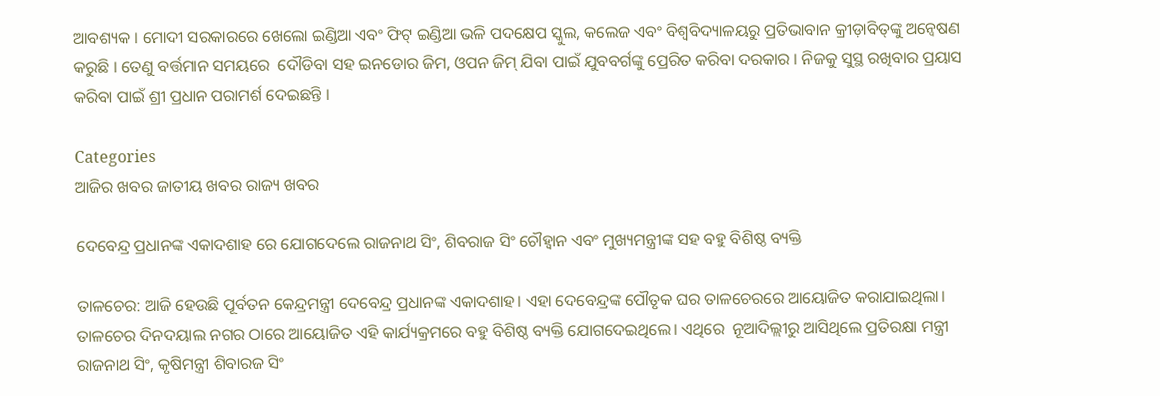ଆବଶ୍ୟକ । ମୋଦୀ ସରକାରରେ ଖେଲୋ ଇଣ୍ଡିଆ ଏବଂ ଫିଟ୍ ଇଣ୍ଡିଆ ଭଳି ପଦକ୍ଷେପ ସ୍କୁଲ, କଲେଜ ଏବଂ ବିଶ୍ୱବିଦ୍ୟାଳୟରୁ ପ୍ରତିଭାବାନ କ୍ରୀଡ଼ାବିତ୍‌ଙ୍କୁ ଅନ୍ୱେଷଣ କରୁଛି । ତେଣୁ ବର୍ତ୍ତମାନ ସମୟରେ  ଦୌଡିବା ସହ ଇନଡୋର ଜିମ, ଓପନ ଜିମ୍ ଯିବା ପାଇଁ ଯୁବବର୍ଗଙ୍କୁ ପ୍ରେରିତ କରିବା ଦରକାର । ନିଜକୁ ସୁସ୍ଥ ରଖିବାର ପ୍ରୟାସ କରିବା ପାଇଁ ଶ୍ରୀ ପ୍ରଧାନ ପରାମର୍ଶ ଦେଇଛନ୍ତି ।

Categories
ଆଜିର ଖବର ଜାତୀୟ ଖବର ରାଜ୍ୟ ଖବର

ଦେବେନ୍ଦ୍ର ପ୍ରଧାନଙ୍କ ଏକାଦଶାହ ରେ ଯୋଗଦେଲେ ରାଜନାଥ ସିଂ, ଶିବରାଜ ସିଂ ଚୌହ୍ବାନ ଏବଂ ମୁଖ୍ୟମନ୍ତ୍ରୀଙ୍କ ସହ ବହୁ ବିଶିଷ୍ଠ ବ୍ୟକ୍ତି

ତାଳଚେର: ଆଜି ହେଉଛି ପୂର୍ବତନ କେନ୍ଦ୍ରମନ୍ତ୍ରୀ ଦେବେନ୍ଦ୍ର ପ୍ରଧାନଙ୍କ ଏକାଦଶାହ। ଏହା ଦେବେନ୍ଦ୍ରଙ୍କ ପୌତୃକ ଘର ତାଳଚେରରେ ଆୟୋଜିତ କରାଯାଇଥିଲା। ତାଳଚେର ଦିନଦୟାଲ ନଗର ଠାରେ ଆୟୋଜିତ ଏହି କାର୍ଯ୍ୟକ୍ରମରେ ବହୁ ବିଶିଷ୍ଠ ବ୍ୟକ୍ତି ଯୋଗଦେଇଥିଲେ। ଏଥିରେ  ନୂଆଦିଲ୍ଲୀରୁ ଆସିଥିଲେ ପ୍ରତିରକ୍ଷା ମନ୍ତ୍ରୀ ରାଜନାଥ ସିଂ, କୃଷିମନ୍ତ୍ରୀ ଶିବାରଜ ସିଂ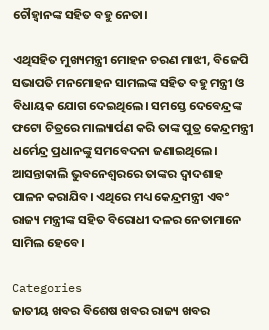ଚୌହ୍ବାନଙ୍କ ସହିତ ବହୁ ନେତା।

ଏଥିସହିତ ମୁଖ୍ୟମନ୍ତ୍ରୀ ମୋହନ ଚରଣ ମାଝୀ, ବିଜେପି ସଭାପତି ମନମୋହନ ସାମଲଙ୍କ ସହିତ ବହୁ ମନ୍ତ୍ରୀ ଓ ବିଧାୟକ ଯୋଗ ଦେଇଥିଲେ। ସମସ୍ତେ ଦେବେନ୍ଦ୍ରଙ୍କ ଫଟୋ ଚିତ୍ରରେ ମାଲ୍ୟାର୍ପଣ କରି ତାଙ୍କ ପୁତ୍ର କେନ୍ଦ୍ରମନ୍ତ୍ରୀ ଧର୍ମେନ୍ଦ୍ର ପ୍ରଧାନଙ୍କୁ ସମବେଦନା ଜଣାଇଥିଲେ। ଆସନ୍ତାକାଲି ଭୁବନେଶ୍ବରରେ ତାଙ୍କର ଦ୍ବାଦଶାହ ପାଳନ କରାଯିବ। ଏଥିରେ ମଧ୍ୟ କେନ୍ଦ୍ରମନ୍ତ୍ରୀ ଏବଂ ରାଜ୍ୟ ମନ୍ତ୍ରୀଙ୍କ ସହିତ ବିରୋଧୀ ଦଳର ନେତାମାନେ ସାମିଲ ହେବେ।

Categories
ଜାତୀୟ ଖବର ବିଶେଷ ଖବର ରାଜ୍ୟ ଖବର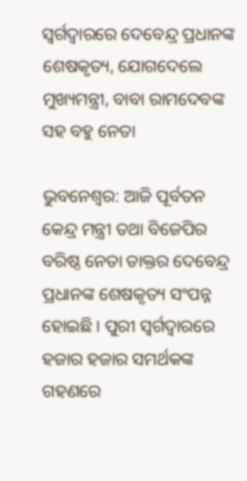ସ୍ବର୍ଗଦ୍ବାରରେ ଦେବେନ୍ଦ୍ର ପ୍ରଧାନଙ୍କ ଶେଷକୃତ୍ୟ, ଯୋଗଦେଲେ ମୁଖ୍ୟମନ୍ତ୍ରୀ, ବାବା ରାମଦେବଙ୍କ ସହ ବହୁ ନେତା

ଭୁବନେଶ୍ବର: ଆଜି ପୂର୍ବତନ କେନ୍ଦ୍ର ମନ୍ତ୍ରୀ ତଥା ବିଜେପିର ବରିଷ୍ଠ ନେତା ଡାକ୍ତର ଦେବେନ୍ଦ୍ର ପ୍ରଧାନଙ୍କ ଶେଷକୃତ୍ୟ ସଂପନ୍ନ ହୋଇଛି। ପୁରୀ ସ୍ବର୍ଗଦ୍ବାରରେ ହଜାର ହଜାର ସମର୍ଥକଙ୍କ ଗହଣରେ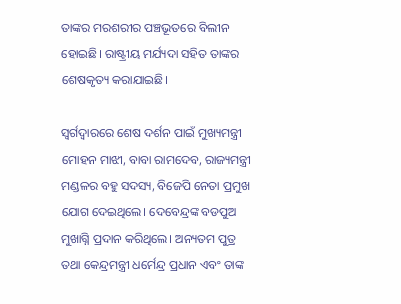ତାଙ୍କର ମରଶରୀର ପଞ୍ଚଭୂତରେ ବିଲୀନ ହୋଇଛି। ରାଷ୍ଟ୍ରୀୟ ମର୍ଯ୍ୟଦା ସହିତ ତାଙ୍କର ଶେଷକୃତ୍ୟ କରାଯାଇଛି।

ସ୍ବର୍ଗଦ୍ବାରରେ ଶେଷ ଦର୍ଶନ ପାଇଁ ମୁଖ୍ୟମନ୍ତ୍ରୀ ମୋହନ ମାଝୀ, ବାବା ରାମଦେବ, ରାଜ୍ୟମନ୍ତ୍ରୀ ମଣ୍ଡଳର ବହୁ ସଦସ୍ୟ, ବିଜେପି ନେତା ପ୍ରମୁଖ ଯୋଗ ଦେଇଥିଲେ। ଦେବେନ୍ଦ୍ରଙ୍କ ବଡପୁଅ ମୁଖାଗ୍ନି ପ୍ରଦାନ କରିଥିଲେ। ଅନ୍ୟତମ ପୁତ୍ର ତଥା କେନ୍ଦ୍ରମନ୍ତ୍ରୀ ଧର୍ମେନ୍ଦ୍ର ପ୍ରଧାନ ଏବଂ ତାଙ୍କ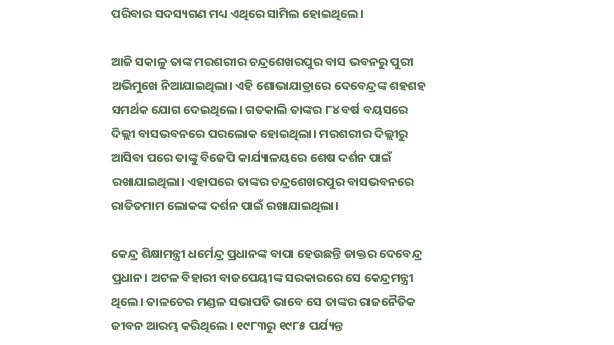ପରିବାର ସଦସ୍ୟଗଣ ମଧ୍ୟ ଏଥିରେ ସାମିଲ ହୋଇଥିଲେ।

ଆଜି ସକାଳୁ ତାଙ୍କ ମରଶରୀର ଚନ୍ଦ୍ରଶେଖରପୁର ବାସ ଭବନରୁ ପୁରୀ ଅଭିମୁଖେ ନିଆଯାଇଥିଲା। ଏହି ଶୋଭାଯାତ୍ରାରେ ଦେବେନ୍ଦ୍ରଙ୍କ ଶହଶହ ସମର୍ଥକ ଯୋଗ ଦେଇଥିଲେ। ଗତକାଲି ତାଙ୍କର ୮୪ ବର୍ଷ ବୟସରେ ଦିଲ୍ଲୀ ବାସଭବନରେ ପରଲୋକ ହୋଇଥିଲା। ମରଶରୀର ଦିଲ୍ଲୀରୁ ଆସିବା ପରେ ତାଙ୍କୁ ବିଜେପି କାର୍ଯ୍ୟାଳୟରେ ଶେଷ ଦର୍ଶନ ପାଇଁ ରଖାଯାଇଥିଲା। ଏହାପରେ ତାଙ୍କର ଚନ୍ଦ୍ରଶେଖରପୁର ବାସଭବନରେ ରାତିତମାମ ଲୋକଙ୍କ ଦର୍ଶନ ପାଇଁ ରଖାଯାଇଥିଲା।

କେନ୍ଦ୍ର ଶିକ୍ଷାମନ୍ତ୍ରୀ ଧର୍ମେନ୍ଦ୍ର ପ୍ରଧାନଙ୍କ ବାପା ହେଉଛନ୍ତି ଡାକ୍ତର ଦେବେନ୍ଦ୍ର ପ୍ରଧାନ। ଅଟଳ ବିହାରୀ ବାଜପେୟୀଙ୍କ ସରକାରରେ ସେ କେନ୍ଦ୍ରମନ୍ତ୍ରୀ ଥିଲେ। ତାଳଚେର ମଣ୍ଡଳ ସଭାପତି ଭାବେ ସେ ତାଙ୍କର ରାଜନୈତିକ ଜୀବନ ଆରମ୍ଭ କରିଥିଲେ । ୧୯୮୩ରୁ ୧୯୮୫ ପର୍ଯ୍ୟନ୍ତ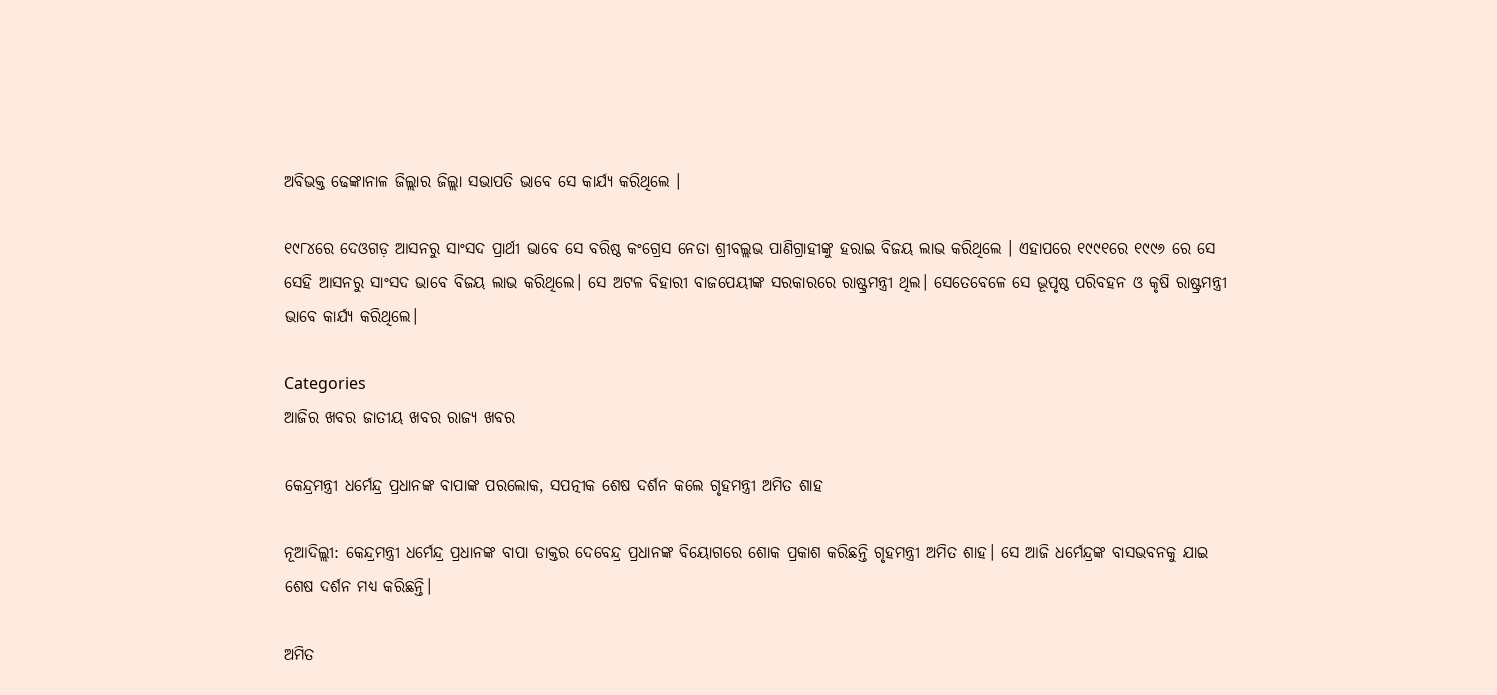ଅବିଭକ୍ତ ଢେଙ୍କାନାଳ ଜିଲ୍ଲାର ଜିଲ୍ଲା ସଭାପତି ଭାବେ ସେ କାର୍ଯ୍ୟ କରିଥିଲେ ।

୧୯୮୪ରେ ଦେଓଗଡ଼ ଆସନରୁ ସାଂସଦ ପ୍ରାର୍ଥୀ ଭାବେ ସେ ବରିଷ୍ଠ କଂଗ୍ରେସ ନେତା ଶ୍ରୀବଲ୍ଲଭ ପାଣିଗ୍ରାହୀଙ୍କୁ ହରାଇ ବିଜୟ ଲାଭ କରିଥିଲେ । ଏହାପରେ ୧୯୯୧ରେ ୧୯୯୬ ରେ ସେ ସେହି ଆସନରୁ ସାଂସଦ ଭାବେ ବିଜୟ ଲାଭ କରିଥିଲେ। ସେ ଅଟଳ ବିହାରୀ ବାଜପେୟୀଙ୍କ ସରକାରରେ ରାଷ୍ଟ୍ରମନ୍ତ୍ରୀ ଥିଲ। ସେତେବେଳେ ସେ ଭୂପୃଷ୍ଠ ପରିବହନ ଓ କୃଷି ରାଷ୍ଟ୍ରମନ୍ତ୍ରୀ ଭାବେ କାର୍ଯ୍ୟ କରିଥିଲେ।

Categories
ଆଜିର ଖବର ଜାତୀୟ ଖବର ରାଜ୍ୟ ଖବର

କେନ୍ଦ୍ରମନ୍ତ୍ରୀ ଧର୍ମେନ୍ଦ୍ର ପ୍ରଧାନଙ୍କ ବାପାଙ୍କ ପରଲୋକ, ସପତ୍ନୀକ ଶେଷ ଦର୍ଶନ କଲେ ଗୃହମନ୍ତ୍ରୀ ଅମିତ ଶାହ

ନୂଆଦିଲ୍ଲୀ: କେନ୍ଦ୍ରମନ୍ତ୍ରୀ ଧର୍ମେନ୍ଦ୍ର ପ୍ରଧାନଙ୍କ ବାପା ଡାକ୍ତର ଦେବେନ୍ଦ୍ର ପ୍ରଧାନଙ୍କ ବିୟୋଗରେ ଶୋକ ପ୍ରକାଶ କରିଛନ୍ତି ଗୃହମନ୍ତ୍ରୀ ଅମିତ ଶାହ। ସେ ଆଜି ଧର୍ମେନ୍ଦ୍ରଙ୍କ ବାସଭବନକୁ ଯାଇ ଶେଷ ଦର୍ଶନ ମଧ୍ୟ କରିଛନ୍ତି।

ଅମିତ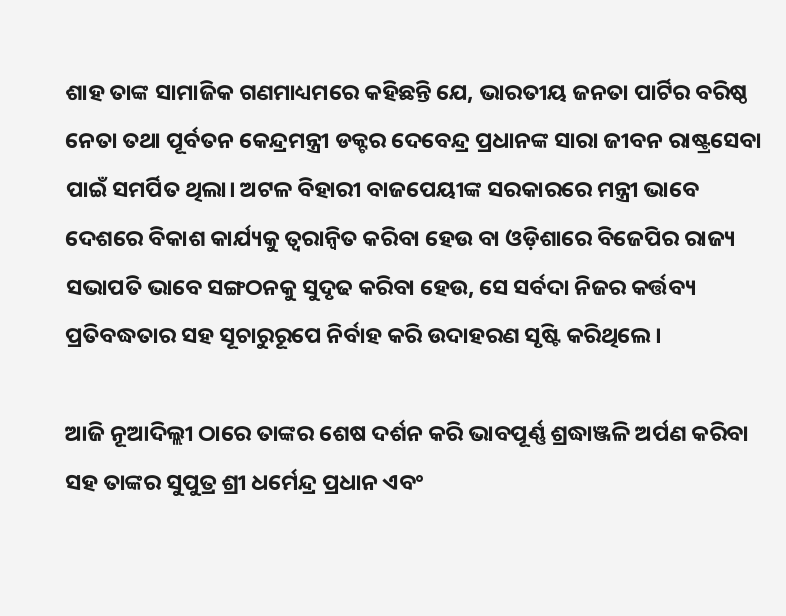ଶାହ ତାଙ୍କ ସାମାଜିକ ଗଣମାଧ୍ୟମରେ କହିଛନ୍ତି ଯେ, ଭାରତୀୟ ଜନତା ପାର୍ଟିର ବରିଷ୍ଠ ନେତା ତଥା ପୂର୍ବତନ କେନ୍ଦ୍ରମନ୍ତ୍ରୀ ଡକ୍ଟର ଦେବେନ୍ଦ୍ର ପ୍ରଧାନଙ୍କ ସାରା ଜୀବନ ରାଷ୍ଟ୍ରସେବା ପାଇଁ ସମର୍ପିତ ଥିଲା। ଅଟଳ ବିହାରୀ ବାଜପେୟୀଙ୍କ ସରକାରରେ ମନ୍ତ୍ରୀ ଭାବେ ଦେଶରେ ବିକାଶ କାର୍ଯ୍ୟକୁ ତ୍ୱରାନ୍ୱିତ କରିବା ହେଉ ବା ଓଡ଼ିଶାରେ ବିଜେପିର ରାଜ୍ୟ ସଭାପତି ଭାବେ ସଙ୍ଗଠନକୁ ସୁଦୃଢ କରିବା ହେଉ, ସେ ସର୍ବଦା ନିଜର କର୍ତ୍ତବ୍ୟ ପ୍ରତିବଦ୍ଧତାର ସହ ସୂଚାରୁରୂପେ ନିର୍ବାହ କରି ଉଦାହରଣ ସୃଷ୍ଟି କରିଥିଲେ।

ଆଜି ନୂଆଦିଲ୍ଲୀ ଠାରେ ତାଙ୍କର ଶେଷ ଦର୍ଶନ କରି ଭାବପୂର୍ଣ୍ଣ ଶ୍ରଦ୍ଧାଞ୍ଜଳି ଅର୍ପଣ କରିବା ସହ ତାଙ୍କର ସୁପୁତ୍ର ଶ୍ରୀ ଧର୍ମେନ୍ଦ୍ର ପ୍ରଧାନ ଏବଂ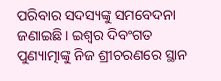ପରିବାର ସଦସ୍ୟଙ୍କୁ ସମବେଦନା ଜଣାଇଛି। ଇଶ୍ଵର ଦିବଂଗତ ପୁଣ୍ୟାତ୍ମାଙ୍କୁ ନିଜ ଶ୍ରୀଚରଣରେ ସ୍ଥାନ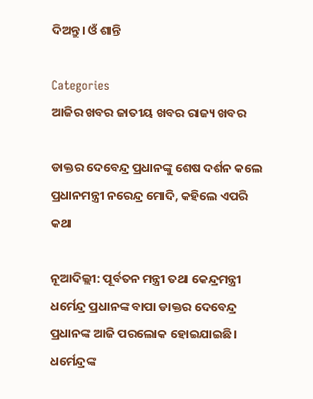ଦିଅନ୍ତୁ। ଓଁ ଶାନ୍ତି

Categories
ଆଜିର ଖବର ଜାତୀୟ ଖବର ରାଜ୍ୟ ଖବର

ଡାକ୍ତର ଦେବେନ୍ଦ୍ର ପ୍ରଧାନଙ୍କୁ ଶେଷ ଦର୍ଶନ କଲେ ପ୍ରଧାନମନ୍ତ୍ରୀ ନରେନ୍ଦ୍ର ମୋଦି, କହିଲେ ଏପରି କଥା

ନୂଆଦିଲ୍ଲୀ: ପୂର୍ବତନ ମନ୍ତ୍ରୀ ତଥା କେନ୍ଦ୍ରମନ୍ତ୍ରୀ ଧର୍ମେନ୍ଦ୍ର ପ୍ରଧାନଙ୍କ ବାପା ଡାକ୍ତର ଦେବେନ୍ଦ୍ର ପ୍ରଧାନଙ୍କ ଆଜି ପରଲୋକ ହୋଇଯାଇଛି। ଧର୍ମେନ୍ଦ୍ରଙ୍କ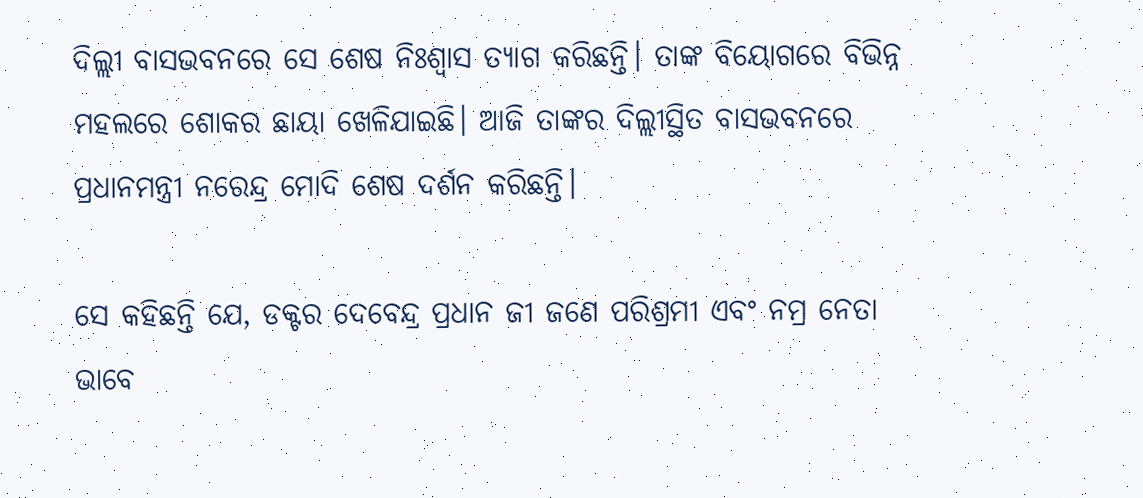ଦିଲ୍ଲୀ ବାସଭବନରେ ସେ ଶେଷ ନିଃଶ୍ବାସ ତ୍ୟାଗ କରିଛନ୍ତି। ତାଙ୍କ ବିୟୋଗରେ ବିଭିନ୍ନ ମହଲରେ ଶୋକର ଛାୟା ଖେଳିଯାଇଛି। ଆଜି ତାଙ୍କର ଦିଲ୍ଲୀସ୍ଥିତ ବାସଭବନରେ ପ୍ରଧାନମନ୍ତ୍ରୀ ନରେନ୍ଦ୍ର ମୋଦି ଶେଷ ଦର୍ଶନ କରିଛନ୍ତି।

ସେ କହିଛନ୍ତି ଯେ, ଡକ୍ଟର ଦେବେନ୍ଦ୍ର ପ୍ରଧାନ ଜୀ ଜଣେ ପରିଶ୍ରମୀ ଏବଂ ନମ୍ର ନେତା ଭାବେ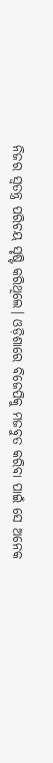ନିଜର ସ୍ୱତନ୍ତ୍ର ପରିଚୟ ସୃଷ୍ଟି କରିଥିଲେ। ଓଡ଼ିଶାରେ ବିଜେପିକୁ ମଜବୁତ କରିବା ପାଇଁ ସେ ଅନେକ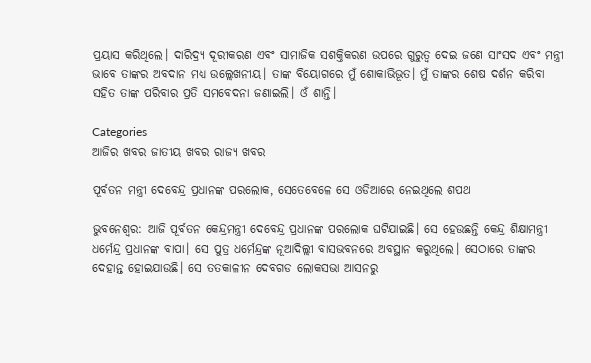ପ୍ରୟାସ କରିଥିଲେ। ଦାରିଦ୍ର୍ୟ ଦୂରୀକରଣ ଏବଂ ସାମାଜିକ ସଶକ୍ତିକରଣ ଉପରେ ଗୁରୁତ୍ୱ ଦେଇ ଜଣେ ସାଂସଦ ଏବଂ ମନ୍ତ୍ରୀ ଭାବେ ତାଙ୍କର ଅବଦାନ ମଧ୍ୟ ଉଲ୍ଲେଖନୀୟ। ତାଙ୍କ ବିୟୋଗରେ ମୁଁ ଶୋକାଭିଭୂତ। ମୁଁ ତାଙ୍କର ଶେଷ ଦର୍ଶନ କରିବା ସହିତ ତାଙ୍କ ପରିବାର ପ୍ରତି ସମବେଦନା ଜଣାଇଲି। ଓଁ ଶାନ୍ତି।

Categories
ଆଜିର ଖବର ଜାତୀୟ ଖବର ରାଜ୍ୟ ଖବର

ପୂର୍ବତନ ମନ୍ତ୍ରୀ ଦେବେନ୍ଦ୍ର ପ୍ରଧାନଙ୍କ ପରଲୋକ, ସେତେବେଳେ ସେ ଓଡିଆରେ ନେଇଥିଲେ ଶପଥ

ଭୁବନେଶ୍ବର: ଆଜି ପୂର୍ବତନ କେନ୍ଦ୍ରମନ୍ତ୍ରୀ ଦେବେନ୍ଦ୍ର ପ୍ରଧାନଙ୍କ ପରଲୋକ ଘଟିଯାଇଛି। ସେ ହେଉଛନ୍ତି କେନ୍ଦ୍ର ଶିକ୍ଷାମନ୍ତ୍ରୀ ଧର୍ମେନ୍ଦ୍ର ପ୍ରଧାନଙ୍କ ବାପା। ସେ ପୁତ୍ର ଧର୍ମେନ୍ଦ୍ରଙ୍କ ନୂଆଦିଲ୍ଲୀ ବାସଭବନରେ ଅବସ୍ଥାନ କରୁଥିଲେ। ସେଠାରେ ତାଙ୍କର ଦେହାନ୍ତ ହୋଇଯାଉଛି। ସେ ତତକାଳୀନ ଦେବଗଡ ଲୋକସଭା ଆସନରୁ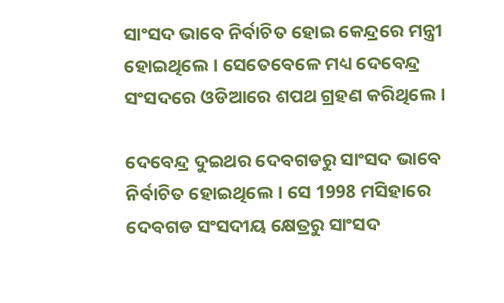ସାଂସଦ ଭାବେ ନିର୍ବାଚିତ ହୋଇ କେନ୍ଦ୍ରରେ ମନ୍ତ୍ରୀ ହୋଇଥିଲେ। ସେତେବେଳେ ମଧ୍ୟ ଦେବେନ୍ଦ୍ର ସଂସଦରେ ଓଡିଆରେ ଶପଥ ଗ୍ରହଣ କରିଥିଲେ।

ଦେବେନ୍ଦ୍ର ଦୁଇଥର ଦେବଗଡରୁ ସାଂସଦ ଭାବେ ନିର୍ବାଚିତ ହୋଇଥିଲେ। ସେ 1998 ମସିହାରେ ଦେବଗଡ ସଂସଦୀୟ କ୍ଷେତ୍ରରୁ ସାଂସଦ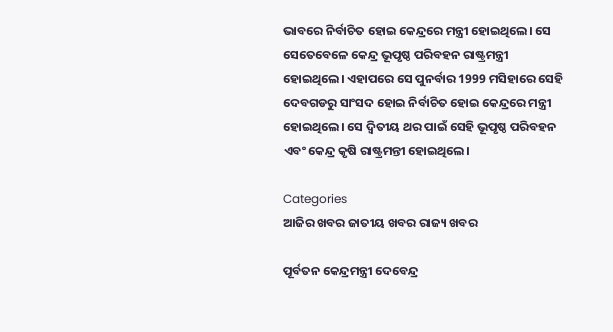ଭାବରେ ନିର୍ବାଚିତ ହୋଇ କେନ୍ଦ୍ରରେ ମନ୍ତ୍ରୀ ହୋଇଥିଲେ। ସେ ସେତେବେଳେ କେନ୍ଦ୍ର ଭୂପୃଷ୍ଠ ପରିବହନ ରାଷ୍ଟ୍ରମନ୍ତ୍ରୀ ହୋଇଥିଲେ। ଏହାପରେ ସେ ପୁନର୍ବାର 1999 ମସିହାରେ ସେହି ଦେବଗଡରୁ ସାଂସଦ ହୋଇ ନିର୍ବାଚିତ ହୋଇ କେନ୍ଦ୍ରରେ ମନ୍ତ୍ରୀ ହୋଇଥିଲେ। ସେ ଦ୍ବିତୀୟ ଥର ପାଇଁ ସେହି ଭୂପୃଷ୍ଠ ପରିବହନ ଏବଂ କେନ୍ଦ୍ର କୃଷି ରାଷ୍ଟ୍ରମନ୍ତୀ ହୋଇଥିଲେ।

Categories
ଆଜିର ଖବର ଜାତୀୟ ଖବର ରାଜ୍ୟ ଖବର

ପୂର୍ବତନ କେନ୍ଦ୍ରମନ୍ତ୍ରୀ ଦେବେନ୍ଦ୍ର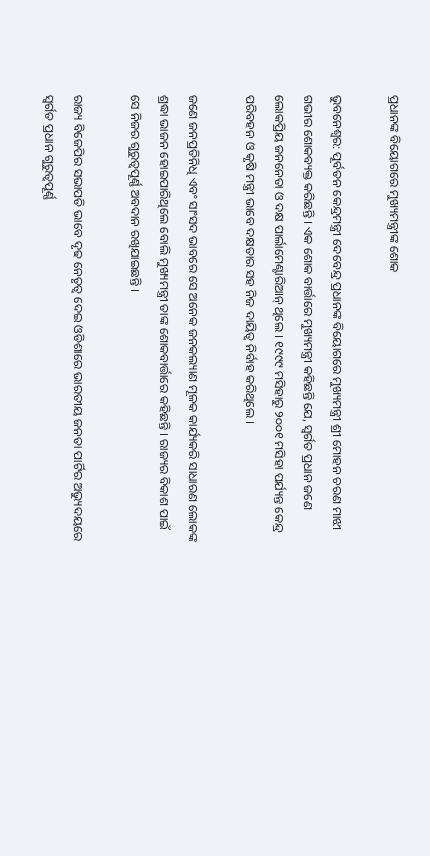ପ୍ରଧାନଙ୍କ ବିୟୋଗରେ ମୁଖ୍ୟମନ୍ତ୍ରୀଙ୍କ ଶୋକ

ଭୁବନେଶ୍ବର: ପୂର୍ବତନ କେନ୍ଦ୍ରମନ୍ତ୍ରୀ ଦେବେନ୍ଦ୍ର ପ୍ରଧାନଙ୍କ ବିୟୋଗରେ ମୁଖ୍ୟମନ୍ତ୍ରୀ ଶ୍ରୀ ମୋହନ ଚରଣ ମାଝୀ ଗଭୀର ଶୋକବ୍ୟକ୍ତ କରିଛନ୍ତି । ଏକ ଶୋକ ବାର୍ତ୍ତାରେ ମୁଖ୍ୟମନ୍ତ୍ରୀ କହିଛନ୍ତି ଯେ, ସ୍ୱର୍ଗତ ପ୍ରଧାନ ଜଣେ ଲୋକପ୍ରିୟ ଜନନେତା ଓ ଦକ୍ଷ ପାର୍ଲାମେଣ୍ଟାରିଆନ୍ ଥିଲେ । ୧୯୯୯ ମସିହାରୁ ୨୦୦୧ ମସିହା ପର୍ଯ୍ୟନ୍ତ କେନ୍ଦ୍ର ପରିବହନ ଓ କୃଷି ମନ୍ତ୍ରୀ ଭାବେ ଦକ୍ଷତାର ସହ ନିଜ ଦାୟିତ୍ୱ ନିର୍ବାହ କରିଥିଲେ ।

ଜଣେ ଜନପ୍ରତିନିଧି ଏବଂ ସାଂସଦ ଭାବରେ ସେ ଅନେକ ଜନକଲ୍ୟାଣ ମୂଳକ କାର୍ଯ୍ୟକରି ସାଧାରଣ ଲୋକଙ୍କ ଶ୍ରଦ୍ଧା ଭାଜନ ହୋଇପାରିଥିଲେ ବୋଲି ମୁଖ୍ୟମନ୍ତ୍ରୀ ତାଙ୍କ ଶୋକବାର୍ତ୍ତାରେ କହିଛନ୍ତି । ରାଜ୍ୟର ବିକାଶ ପାଇଁ ସେ ନିଜର ଗୁରୁତ୍ୱପୂର୍ଣ୍ଣ ଅବଦାନ ରଖିଯାଇଛନ୍ତି ।

ରାଜ୍ୟ ବିଜେପିର ସଭାପତି ଭାବେ ଦୃଢ ନେତୃତ୍ୱ ଦେଇ ଓଡିଶାରେ ଭାରତୀୟ ଜନତା ପାର୍ଟିର ଅଭ୍ୟୁଦୟରେ ସ୍ୱର୍ଗତ ପ୍ରଧାନ ଗୁରୁତ୍ୱପୂର୍ଣ୍ଣ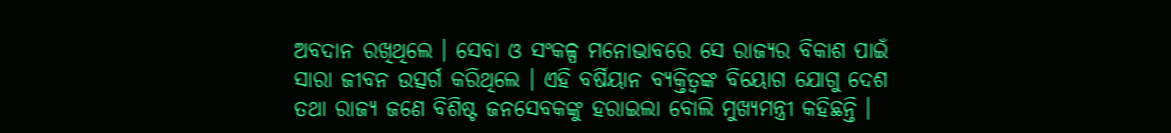ଅବଦାନ ରଖିଥିଲେ । ସେବା ଓ ସଂକଳ୍ପ ମନୋଭାବରେ ସେ ରାଜ୍ୟର ବିକାଶ ପାଇଁ ସାରା ଜୀବନ ଉତ୍ସର୍ଗ କରିଥିଲେ । ଏହି ବର୍ଷିୟାନ ବ୍ୟକ୍ତିତ୍ୱଙ୍କ ବିୟୋଗ ଯୋଗୁ ଦେଶ ତଥା ରାଜ୍ୟ ଜଣେ ବିଶିଷ୍ଟ ଜନସେବକଙ୍କୁ ହରାଇଲା ବୋଲି ମୁଖ୍ୟମନ୍ତ୍ରୀ କହିଛନ୍ତି ।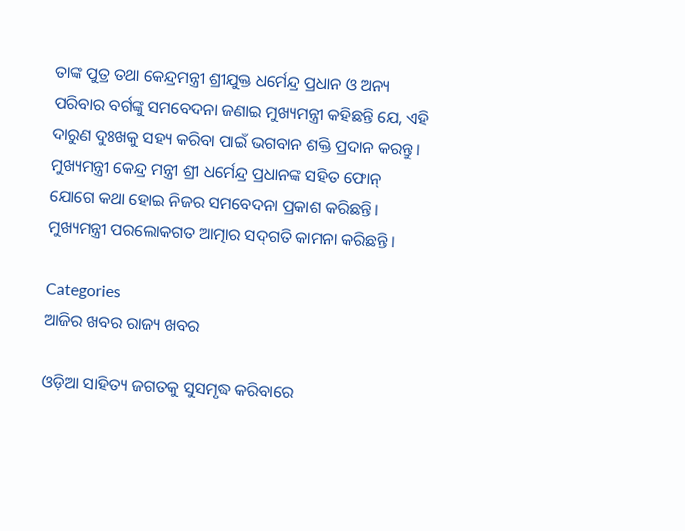ତାଙ୍କ ପୁତ୍ର ତଥା କେନ୍ଦ୍ରମନ୍ତ୍ରୀ ଶ୍ରୀଯୁକ୍ତ ଧର୍ମେନ୍ଦ୍ର ପ୍ରଧାନ ଓ ଅନ୍ୟ ପରିବାର ବର୍ଗଙ୍କୁ ସମବେଦନା ଜଣାଇ ମୁଖ୍ୟମନ୍ତ୍ରୀ କହିଛନ୍ତି ଯେ, ଏହି ଦାରୁଣ ଦୁଃଖକୁ ସହ୍ୟ କରିବା ପାଇଁ ଭଗବାନ ଶକ୍ତି ପ୍ରଦାନ କରନ୍ତୁ । ମୁଖ୍ୟମନ୍ତ୍ରୀ କେନ୍ଦ୍ର ମନ୍ତ୍ରୀ ଶ୍ରୀ ଧର୍ମେନ୍ଦ୍ର ପ୍ରଧାନଙ୍କ ସହିତ ଫୋନ୍ ଯୋଗେ କଥା ହୋଇ ନିଜର ସମବେଦନା ପ୍ରକାଶ କରିଛନ୍ତି। ମୁଖ୍ୟମନ୍ତ୍ରୀ ପରଲୋକଗତ ଆତ୍ମାର ସଦ୍‌ଗତି କାମନା କରିଛନ୍ତି ।

Categories
ଆଜିର ଖବର ରାଜ୍ୟ ଖବର

ଓଡ଼ିଆ ସାହିତ୍ୟ ଜଗତକୁ ସୁସମୃଦ୍ଧ କରିବାରେ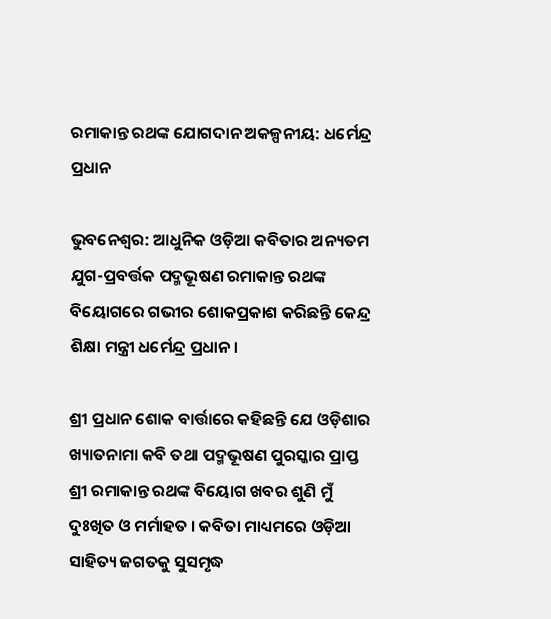ରମାକାନ୍ତ ରଥଙ୍କ ଯୋଗଦାନ ଅକଳ୍ପନୀୟ: ଧର୍ମେନ୍ଦ୍ର ପ୍ରଧାନ

ଭୁବନେଶ୍ୱର: ଆଧୁନିକ ଓଡ଼ିଆ କବିତାର ଅନ୍ୟତମ ଯୁଗ-ପ୍ରବର୍ତ୍ତକ ପଦ୍ମଭୂଷଣ ରମାକାନ୍ତ ରଥଙ୍କ ବିୟୋଗରେ ଗଭୀର ଶୋକପ୍ରକାଶ କରିଛନ୍ତି କେନ୍ଦ୍ର ଶିକ୍ଷା ମନ୍ତ୍ରୀ ଧର୍ମେନ୍ଦ୍ର ପ୍ରଧାନ।

ଶ୍ରୀ ପ୍ରଧାନ ଶୋକ ବାର୍ତ୍ତାରେ କହିଛନ୍ତି ଯେ ଓଡ଼ିଶାର ଖ୍ୟାତନାମା କବି ତଥା ପଦ୍ମଭୂଷଣ ପୁରସ୍କାର ପ୍ରାପ୍ତ ଶ୍ରୀ ରମାକାନ୍ତ ରଥଙ୍କ ବିୟୋଗ ଖବର ଶୁଣି ମୁଁ ଦୁଃଖିତ ଓ ମର୍ମାହତ । କବିତା ମାଧ୍ୟମରେ ଓଡ଼ିଆ ସାହିତ୍ୟ ଜଗତକୁ ସୁସମୃଦ୍ଧ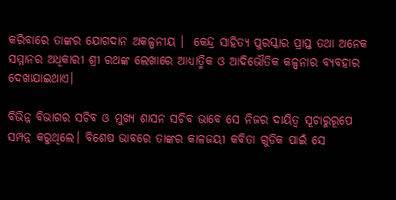କରିବାରେ ତାଙ୍କର ଯୋଗଦାନ ଅକଳ୍ପନୀୟ ।  କେନ୍ଦ୍ର ସାହିତ୍ୟ ପୁରସ୍କାର ପ୍ରାପ୍ତ ତଥା ଅନେକ ସମ୍ମାନର ଅଧିକାରୀ ଶ୍ରୀ ରଥଙ୍କ ଲେଖାରେ ଆଧ୍ୟାତ୍ମିକ ଓ ଆଦିଭୌତିକ କଳ୍ପନାର ବ୍ୟବହାର ଦେଖାଯାଇଥାଏ।

ବିଭିନ୍ନ ବିଭାଗର ସଚିବ ଓ ମୁଖ୍ୟ ଶାସନ ସଚିବ ଭାବେ ସେ ନିଜର ଦାୟିତ୍ୱ ସୂଚାରୁରୂପେ ସମ୍ପନ୍ନ କରୁଥିଲେ। ବିଶେଷ ଭାବରେ ତାଙ୍କର କାଳଜୟୀ କବିତା ଗୁଡିକ ପାଇଁ ସେ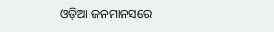ଓଡ଼ିଆ ଜନମାନସରେ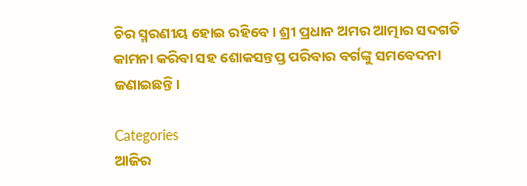ଚିର ସ୍ମରଣୀୟ ହୋଇ ରହିବେ। ଶ୍ରୀ ପ୍ରଧାନ ଅମର ଆତ୍ମାର ସଦଗତି କାମନା କରିବା ସହ ଶୋକସନ୍ତପ୍ତ ପରିବାର ବର୍ଗଙ୍କୁ ସମବେଦନା ଜଣାଇଛନ୍ତି।

Categories
ଆଜିର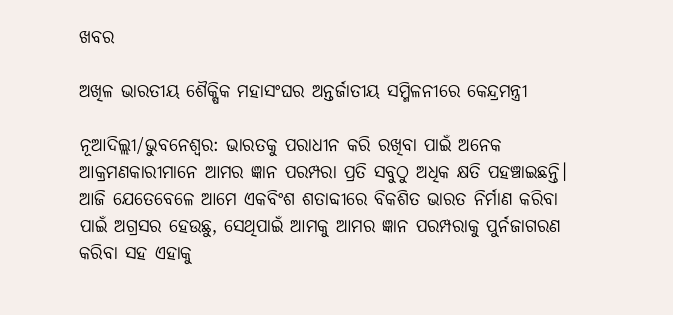ଖବର

ଅଖିଳ ଭାରତୀୟ ଶୈକ୍ଷିକ ମହାସଂଘର ଅନ୍ତର୍ଜାତୀୟ ସମ୍ମିଳନୀରେ କେନ୍ଦ୍ରମନ୍ତ୍ରୀ

ନୂଆଦିଲ୍ଲୀ/ଭୁବନେଶ୍ୱର: ଭାରତକୁ ପରାଧୀନ କରି ରଖିବା ପାଇଁ ଅନେକ ଆକ୍ରମଣକାରୀମାନେ ଆମର ଜ୍ଞାନ ପରମ୍ପରା ପ୍ରତି ସବୁଠୁ ଅଧିକ କ୍ଷତି ପହଞ୍ଚାଇଛନ୍ତି। ଆଜି ଯେତେବେଳେ ଆମେ ଏକବିଂଶ ଶତାବ୍ଦୀରେ ବିକଶିତ ଭାରତ ନିର୍ମାଣ କରିବା ପାଇଁ ଅଗ୍ରସର ହେଉଛୁ, ସେଥିପାଇଁ ଆମକୁ ଆମର ଜ୍ଞାନ ପରମ୍ପରାକୁ ପୁର୍ନଜାଗରଣ କରିବା ସହ ଏହାକୁ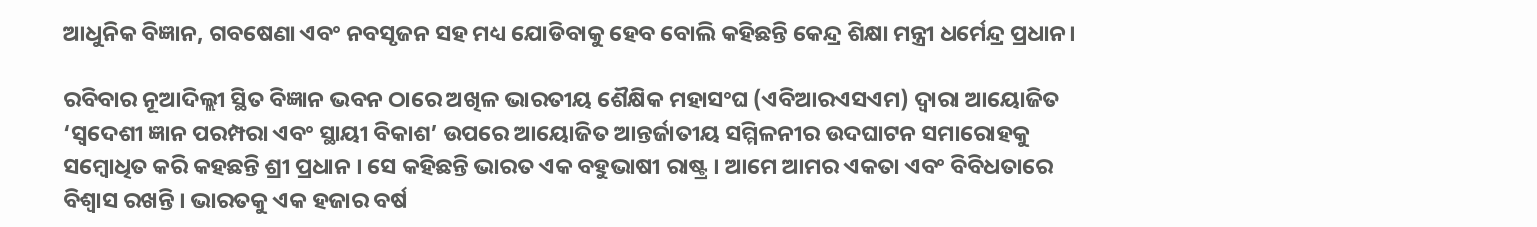ଆଧୁନିକ ବିଜ୍ଞାନ, ଗବଷେଣା ଏବଂ ନବସୃଜନ ସହ ମଧ୍ୟ ଯୋଡିବାକୁ ହେବ ବୋଲି କହିଛନ୍ତି କେନ୍ଦ୍ର ଶିକ୍ଷା ମନ୍ତ୍ରୀ ଧର୍ମେନ୍ଦ୍ର ପ୍ରଧାନ।

ରବିବାର ନୂଆଦିଲ୍ଲୀ ସ୍ଥିତ ବିଜ୍ଞାନ ଭବନ ଠାରେ ଅଖିଳ ଭାରତୀୟ ଶୈକ୍ଷିକ ମହାସଂଘ (ଏବିଆରଏସଏମ) ଦ୍ୱାରା ଆୟୋଜିତ ‘ସ୍ୱଦେଶୀ ଜ୍ଞାନ ପରମ୍ପରା ଏବଂ ସ୍ଥାୟୀ ବିକାଶ’ ଉପରେ ଆୟୋଜିତ ଆନ୍ତର୍ଜାତୀୟ ସମ୍ମିଳନୀର ଉଦଘାଟନ ସମାରୋହକୁ ସମ୍ବୋଧିତ କରି କହଛନ୍ତି ଶ୍ରୀ ପ୍ରଧାନ । ସେ କହିଛନ୍ତି ଭାରତ ଏକ ବହୁଭାଷୀ ରାଷ୍ଟ୍ର । ଆମେ ଆମର ଏକତା ଏବଂ ବିବିଧତାରେ ବିଶ୍ୱାସ ରଖନ୍ତି । ଭାରତକୁ ଏକ ହଜାର ବର୍ଷ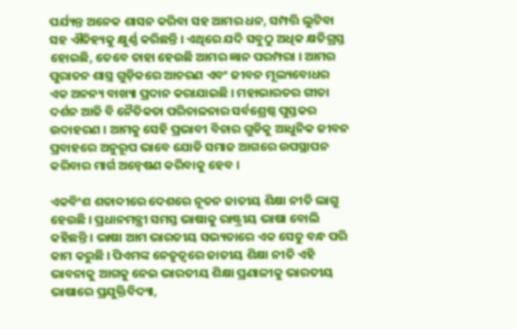ପର୍ଯ୍ୟନ୍ତ ଅନେକ ଶାସନ କରିବା ସହ ଆମର ଧନ, ସମ୍ପତ୍ତି ଲୁଟିବା ସହ ଐତିହ୍ୟକୁ କ୍ଷୁର୍ଣ୍ଣ କରିଛନ୍ତି । ଏଥିରେ ଯଦି ସବୁଠୁ ଅଧିକ କ୍ଷତିଗ୍ରସ୍ତ ହୋଇଛି, ତେବେ ତାହା ହେଉଛି ଆମର ଜ୍ଞାନ ପରମ୍ପରା । ଆମର ପୁରାତନ ଶାସ୍ତ୍ର ଗୁଡ଼ିକରେ ଆଚରଣ ଏବଂ ଜୀବନ ମୂଲ୍ୟବୋଧର ଏକ ଅନନ୍ୟ ବାଖ୍ୟା ପ୍ରଦାନ କରାଯାଇଛି । ମହାଭାରତର ଗୀତା ଦର୍ଶନ ଆଜି ବି ନୈତିକତା ପରିଚାଳନାର ସର୍ବଶ୍ରେଷ୍ଠ ପୁସ୍ତକର ଉଦାହରଣ । ଆମକୁ ସେହି ପ୍ରଭାବୀ ବିଚାର ଗୁଡିକୁ ଆଧୁନିକ ଜୀବନ ପ୍ରବାହରେ ଅନୁରୂପ ଭାବେ ଯୋଡି ସମାଜ ଆଗରେ ଉପସ୍ଥାପନ କରିବାର ମାର୍ଗ ଅନ୍ୱେଷଣ କରିବାକୁ ହେବ ।

ଏକବିଂଶ ଶତାବ୍ଦୀରେ ଦେଶରେ ନୂତନ ଜାତୀୟ ଶିକ୍ଷା ନୀତି ଲାଗୁ ହେଉଛି । ପ୍ରଧାନମନ୍ତ୍ରୀ ସମସ୍ତ ଭାଷାକୁ ରାଷ୍ଟ୍ରୀୟ ଭାଷା ବୋଲି କହିଛନ୍ତି । ଭାଷା ଆମ ଭାରତୀୟ ସଭ୍ୟତାରେ ଏକ ସେତୁ ବନ୍ଧ ପରି କାମ କରୁଛି । ପିଏମଙ୍କ ନେତୃତ୍ୱରେ ଜାତୀୟ ଶିକ୍ଷା ନୀତି ଏହି ଭାବନାକୁ ଆଗକୁ ନେଇ ଭାରତୀୟ ଶିକ୍ଷା ପ୍ରଣାଳୀକୁ ଭାରତୀୟ ଭାଷାରେ ପ୍ରଯୁକ୍ତିବିଦ୍ୟା,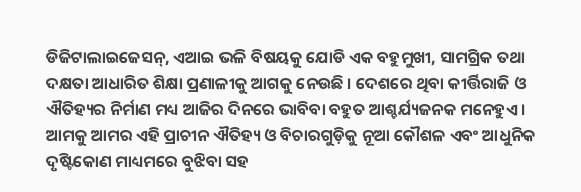ଡିଜିଟାଲାଇଜେସନ୍‌, ଏଆଇ ଭଳି ବିଷୟକୁ ଯୋଡି ଏକ ବହୁମୁଖୀ, ସାମଗ୍ରିକ ତଥା ଦକ୍ଷତା ଆଧାରିତ ଶିକ୍ଷା ପ୍ରଣାଳୀକୁ ଆଗକୁ ନେଉଛି । ଦେଶରେ ଥିବା କୀର୍ତ୍ତିରାଜି ଓ  ଐତିହ୍ୟର ନିର୍ମାଣ ମଧ୍ୟ ଆଜିର ଦିନରେ ଭାବିବା ବହୁତ ଆଶ୍ଚର୍ଯ୍ୟଜନକ ମନେହୁଏ । ଆମକୁ ଆମର ଏହି ପ୍ରାଚୀନ ଐତିହ୍ୟ ଓ ବିଚାରଗୁଡ଼ିକୁ ନୂଆ କୌଶଳ ଏବଂ ଆଧୁନିକ ଦୃଷ୍ଟିକୋଣ ମାଧ୍ୟମରେ ବୁଝିବା ସହ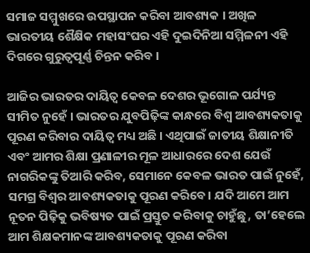ସମାଜ ସମ୍ମୁଖରେ ଉପସ୍ଥାପନ କରିବା ଆବଶ୍ୟକ । ଅଖିଳ ଭାରତୀୟ ଶୈକ୍ଷିକ ମହାସଂଘର ଏହି ଦୁଇଦିନିଆ ସମ୍ମିଳନୀ ଏହି ଦିଗରେ ଗୁରୁତ୍ଵପୂର୍ଣ୍ଣ ଚିନ୍ତନ କରିବ ।

ଆଜିର ଭାରତର ଦାୟିତ୍ୱ କେବଳ ଦେଶର ଭୂଗୋଳ ପର୍ଯ୍ୟନ୍ତ ସୀମିତ ନୁହେଁ । ଭାରତର ଯୁବପିଢ଼ିଙ୍କ କାନ୍ଧରେ ବିଶ୍ୱ ଆବଶ୍ୟକତାକୁ ପୂରଣ କରିବାର ଦାୟିତ୍ୱ ମଧ୍ୟ ଅଛି । ଏଥିପାଇଁ ଜାତୀୟ ଶିକ୍ଷାନୀତି ଏବଂ ଆମର ଶିକ୍ଷା ପ୍ରଣାଳୀର ମୂଳ ଆଧାରରେ ଦେଶ ଯେଉଁ ନାଗରିକଙ୍କୁ ତିଆରି କରିବ, ସେମାନେ କେବଳ ଭାରତ ପାଇଁ ନୁହେଁ, ସମଗ୍ର ବିଶ୍ୱର ଆବଶ୍ୟକତାକୁ ପୂରଣ କରିବେ। ଯଦି ଆମେ ଆମ ନୂତନ ପିଢ଼ିକୁ ଭବିଷ୍ୟତ ପାଇଁ ପ୍ରସ୍ତୁତ କରିବାକୁ ଚାହୁଁଛୁ, ତା’ହେଲେ ଆମ ଶିକ୍ଷକମାନଙ୍କ ଆବଶ୍ୟକତାକୁ ପୂରଣ କରିବା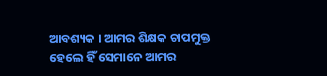ଆବଶ୍ୟକ । ଆମର ଶିକ୍ଷକ ଚାପମୁକ୍ତ ହେଲେ ହିଁ ସେମାନେ ଆମର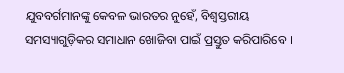ଯୁବବର୍ଗମାନଙ୍କୁ କେବଳ ଭାରତର ନୁହେଁ, ବିଶ୍ୱସ୍ତରୀୟ ସମସ୍ୟାଗୁଡ଼ିକର ସମାଧାନ ଖୋଜିବା ପାଇଁ ପ୍ରସ୍ତୁତ କରିପାରିବେ ।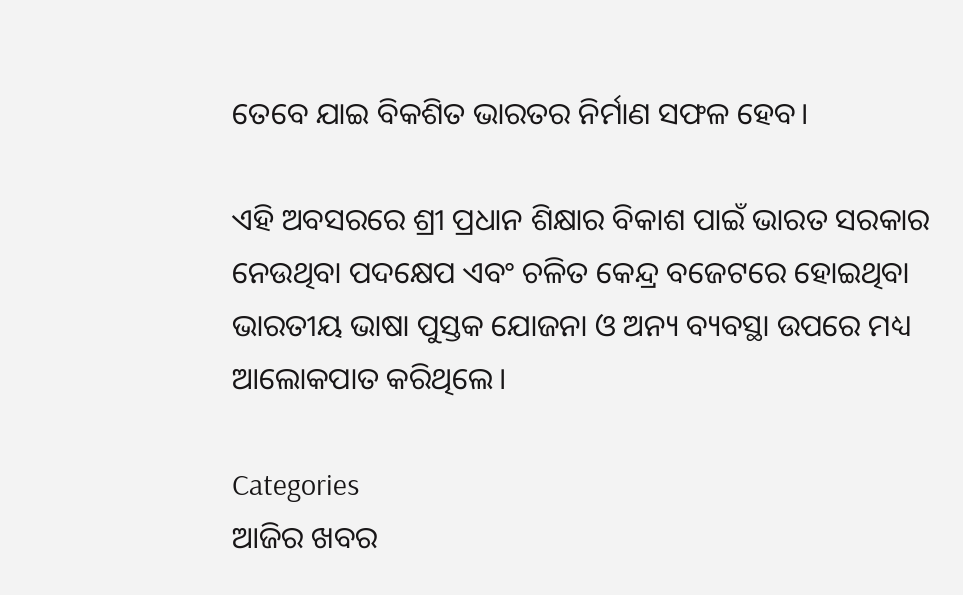ତେବେ ଯାଇ ବିକଶିତ ଭାରତର ନିର୍ମାଣ ସଫଳ ହେବ।

ଏହି ଅବସରରେ ଶ୍ରୀ ପ୍ରଧାନ ଶିକ୍ଷାର ବିକାଶ ପାଇଁ ଭାରତ ସରକାର ନେଉଥିବା ପଦକ୍ଷେପ ଏବଂ ଚଳିତ କେନ୍ଦ୍ର ବଜେଟରେ ହୋଇଥିବା ଭାରତୀୟ ଭାଷା ପୁସ୍ତକ ଯୋଜନା ଓ ଅନ୍ୟ ବ୍ୟବସ୍ଥା ଉପରେ ମଧ୍ୟ ଆଲୋକପାତ କରିଥିଲେ।

Categories
ଆଜିର ଖବର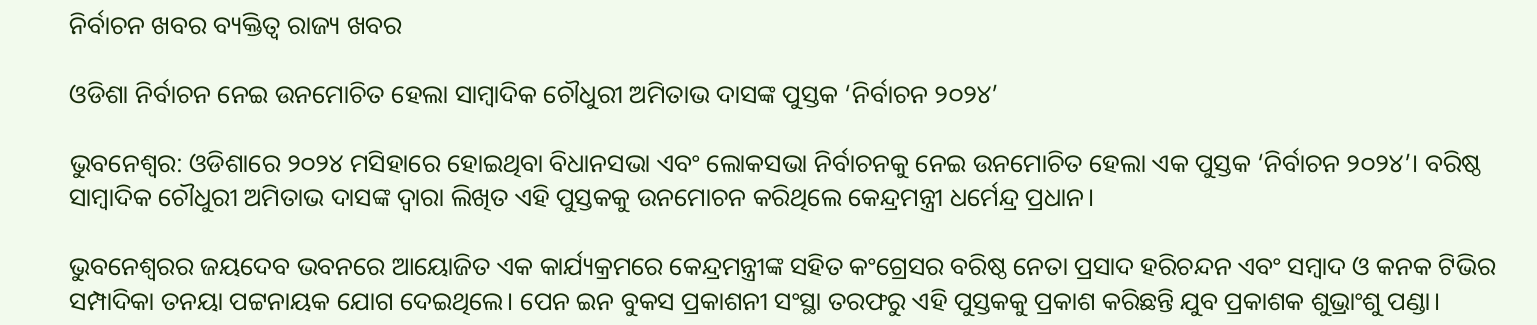ନିର୍ବାଚନ ଖବର ବ୍ୟକ୍ତିତ୍ୱ ରାଜ୍ୟ ଖବର

ଓଡିଶା ନିର୍ବାଚନ ନେଇ ଉନମୋଚିତ ହେଲା ସାମ୍ବାଦିକ ଚୌଧୁରୀ ଅମିତାଭ ଦାସଙ୍କ ପୁସ୍ତକ ‘ନିର୍ବାଚନ ୨୦୨୪’

ଭୁବନେଶ୍ବର: ଓଡିଶାରେ ୨୦୨୪ ମସିହାରେ ହୋଇଥିବା ବିଧାନସଭା ଏବଂ ଲୋକସଭା ନିର୍ବାଚନକୁ ନେଇ ଉନମୋଚିତ ହେଲା ଏକ ପୁସ୍ତକ ‘ନିର୍ବାଚନ ୨୦୨୪’। ବରିଷ୍ଠ ସାମ୍ବାଦିକ ଚୌଧୁରୀ ଅମିତାଭ ଦାସଙ୍କ ଦ୍ବାରା ଲିଖିତ ଏହି ପୁସ୍ତକକୁ ଉନମୋଚନ କରିଥିଲେ କେନ୍ଦ୍ରମନ୍ତ୍ରୀ ଧର୍ମେନ୍ଦ୍ର ପ୍ରଧାନ।

ଭୁବନେଶ୍ବରର ଜୟଦେବ ଭବନରେ ଆୟୋଜିତ ଏକ କାର୍ଯ୍ୟକ୍ରମରେ କେନ୍ଦ୍ରମନ୍ତ୍ରୀଙ୍କ ସହିତ କଂଗ୍ରେସର ବରିଷ୍ଠ ନେତା ପ୍ରସାଦ ହରିଚନ୍ଦନ ଏବଂ ସମ୍ବାଦ ଓ କନକ ଟିଭିର ସମ୍ପାଦିକା ତନୟା ପଟ୍ଟନାୟକ ଯୋଗ ଦେଇଥିଲେ। ପେନ ଇନ ବୁକସ ପ୍ରକାଶନୀ ସଂସ୍ଥା ତରଫରୁ ଏହି ପୁସ୍ତକକୁ ପ୍ରକାଶ କରିଛନ୍ତି ଯୁବ ପ୍ରକାଶକ ଶୁଭ୍ରାଂଶୁ ପଣ୍ଡା।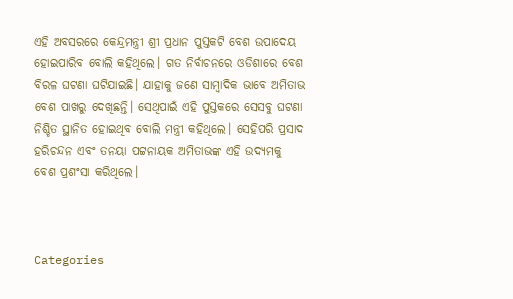ଏହି ଅବସରରେ କେନ୍ଦ୍ରମନ୍ତ୍ରୀ ଶ୍ରୀ ପ୍ରଧାନ ପୁସ୍ତକଟି ବେଶ ଉପାଦେୟ ହୋଇପାରିବ ବୋଲି କହିଥିଲେ। ଗତ ନିର୍ବାଚନରେ ଓଡିଶାରେ ବେଶ ବିରଳ ଘଟଣା ଘଟିଯାଇଛି। ଯାହାକୁ ଜଣେ ସାମ୍ବାଦିକ ଭାବେ ଅମିତାଭ ବେଶ ପାଖରୁ ଦେଖିଛନ୍ତି। ସେଥିପାଇଁ ଏହି ପୁସ୍ତକରେ ସେସବୁ ଘଟଣା ନିଶ୍ଚିତ ସ୍ଥାନିତ ହୋଇଥିବ ବୋଲି ମନ୍ତ୍ରୀ କହିଥିଲେ। ସେହିପରି ପ୍ରସାଦ ହରିଚନ୍ଦନ ଏବଂ ତନୟା ପଟ୍ଟନାୟକ ଅମିତାଭଙ୍କ ଏହି ଉଦ୍ୟମକୁ ବେଶ ପ୍ରଶଂସା କରିଥିଲେ।



Categories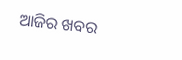ଆଜିର ଖବର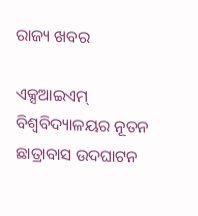ରାଜ୍ୟ ଖବର

ଏକ୍ସଆଇଏମ୍ ବିଶ୍ୱବିଦ୍ୟାଳୟର ନୂତନ ଛାତ୍ରାବାସ ଉଦଘାଟନ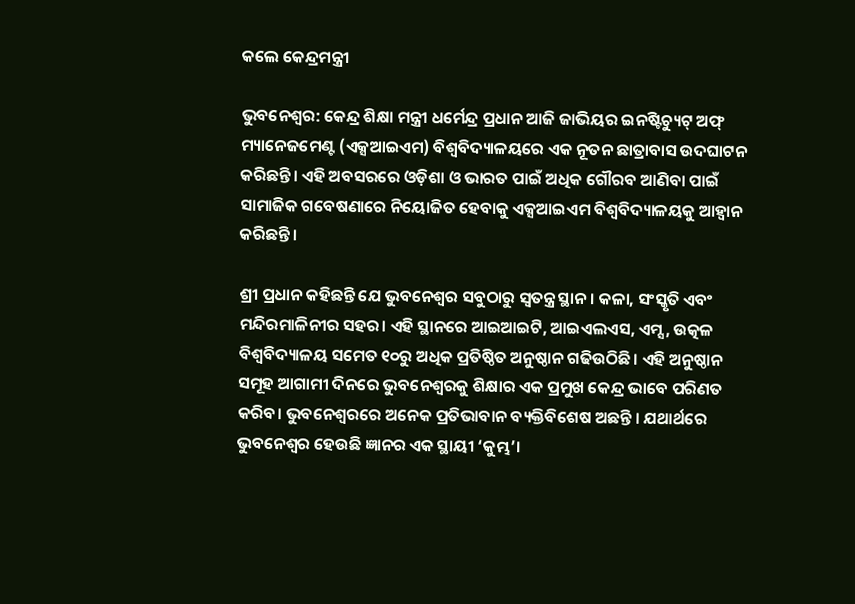କଲେ କେନ୍ଦ୍ରମନ୍ତ୍ରୀ

ଭୁବନେଶ୍ୱର: କେନ୍ଦ୍ର ଶିକ୍ଷା ମନ୍ତ୍ରୀ ଧର୍ମେନ୍ଦ୍ର ପ୍ରଧାନ ଆଜି ଜାଭିୟର ଇନଷ୍ଟିଚ୍ୟୁଟ୍ ଅଫ୍ ମ୍ୟାନେଜମେଣ୍ଟ (ଏକ୍ସଆଇଏମ) ବିଶ୍ୱବିଦ୍ୟାଳୟରେ ଏକ ନୂତନ ଛାତ୍ରାବାସ ଉଦଘାଟନ କରିଛନ୍ତି। ଏହି ଅବସରରେ ଓଡ଼ିଶା ଓ ଭାରତ ପାଇଁ ଅଧିକ ଗୌରବ ଆଣିବା ପାଇଁ ସାମାଜିକ ଗବେଷଣାରେ ନିୟୋଜିତ ହେବାକୁ ଏକ୍ସଆଇଏମ ବିଶ୍ୱବିଦ୍ୟାଳୟକୁ ଆହ୍ୱାନ କରିଛନ୍ତି।

ଶ୍ରୀ ପ୍ରଧାନ କହିଛନ୍ତି ଯେ ଭୁବନେଶ୍ୱର ସବୁଠାରୁ ସ୍ୱତନ୍ତ୍ର ସ୍ଥାନ। କଳା, ସଂସ୍କୃତି ଏବଂ ମନ୍ଦିରମାଳିନୀର ସହର। ଏହି ସ୍ଥାନରେ ଆଇଆଇଟି, ଆଇଏଲଏସ, ଏମ୍ସ, ଉତ୍କଳ ବିଶ୍ୱବିଦ୍ୟାଳୟ ସମେତ ୧୦ରୁ ଅଧିକ ପ୍ରତିଷ୍ଠିତ ଅନୁଷ୍ଠାନ ଗଢିଉଠିଛି। ଏହି ଅନୁଷ୍ଠାନ ସମୂହ ଆଗାମୀ ଦିନରେ ଭୁବନେଶ୍ୱରକୁ ଶିକ୍ଷାର ଏକ ପ୍ରମୁଖ କେନ୍ଦ୍ର ଭାବେ ପରିଣତ କରିବ। ଭୁବନେଶ୍ୱରରେ ଅନେକ ପ୍ରତିଭାବାନ ବ୍ୟକ୍ତିବିଶେଷ ଅଛନ୍ତି । ଯଥାର୍ଥରେ ଭୁବନେଶ୍ୱର ହେଉଛି ଜ୍ଞାନର ଏକ ସ୍ଥାୟୀ ‘କୁମ୍ଭ’।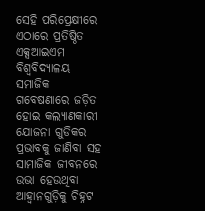ସେହି ପରିପ୍ରେକ୍ଷୀରେ ଏଠାରେ ପ୍ରତିଷ୍ଠିତ ଏକ୍ସଆଇଏମ ବିଶ୍ୱବିଦ୍ୟାଳୟ ସମାଜିକ ଗବେଷଣାରେ ଜଡ଼ିତ ହୋଇ କଲ୍ୟାଣକାରୀ ଯୋଜନା ଗୁଡିକର ପ୍ରଭାବକୁ ଜାଣିବା ସହ ସାମାଜିକ ଜୀବନରେ ଉଭା ହେଉଥିବା ଆହ୍ୱାନଗୁଡ଼ିକୁ ଚିହ୍ନଟ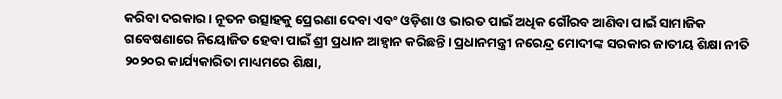କରିବା ଦରକାର। ନୂତନ ଉତ୍ସାହକୁ ପ୍ରେରଣା ଦେବା ଏବଂ ଓଡ଼ିଶା ଓ ଭାରତ ପାଇଁ ଅଧିକ ଗୌରବ ଆଣିବା ପାଇଁ ସାମାଜିକ ଗବେଷଣାରେ ନିୟୋଜିତ ହେବା ପାଇଁ ଶ୍ରୀ ପ୍ରଧାନ ଆହ୍ୱାନ କରିଛନ୍ତି। ପ୍ରଧାନମନ୍ତ୍ରୀ ନରେନ୍ଦ୍ର ମୋଦୀଙ୍କ ସରକାର ଜାତୀୟ ଶିକ୍ଷା ନୀତି ୨୦୨୦ର କାର୍ଯ୍ୟକାରିତା ମାଧ୍ୟମରେ ଶିକ୍ଷା,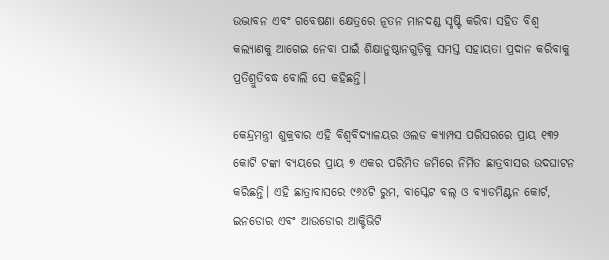ଉଦ୍ଭାବନ ଏବଂ ଗବେଷଣା କ୍ଷେତ୍ରରେ ନୂତନ ମାନଦଣ୍ଡ ସୃଷ୍ଟି କରିବା ସହିତ ବିଶ୍ୱ କଲ୍ୟାଣକୁ ଆଗେଇ ନେବା ପାଇଁ ଶିକ୍ଷାନୁଷ୍ଠାନଗୁଡ଼ିକୁ ସମସ୍ତ ସହାୟତା ପ୍ରଦାନ କରିବାକୁ ପ୍ରତିଶ୍ରୁତିବଦ୍ଧ ବୋଲି ସେ କହିଛନ୍ତି।

କେନ୍ଦ୍ରମନ୍ତ୍ରୀ ଶୁକ୍ରବାର ଏହି ବିଶ୍ୱବିଦ୍ୟାଳୟର ଓଲଡ କ୍ୟାମ୍ପସ ପରିସରରେ ପ୍ରାୟ ୧୩୨ କୋଟି ଟଙ୍କା ବ୍ୟୟରେ ପ୍ରାୟ ୭ ଏକର ପରିମିତ ଜମିରେ ନିର୍ମିତ ଛାତ୍ରବାସର ଉଦଘାଟନ କରିଛନ୍ତି। ଏହି ଛାତ୍ରାବାସରେ ୯୬୪ଟି ରୁମ, ବାସ୍କେଟ ବଲ୍ ଓ ବ୍ୟାଡମିଣ୍ଟନ କୋର୍ଟ, ଇନଡୋର ଏବଂ ଆଉଡୋର ଆକ୍ଟିଭିଟି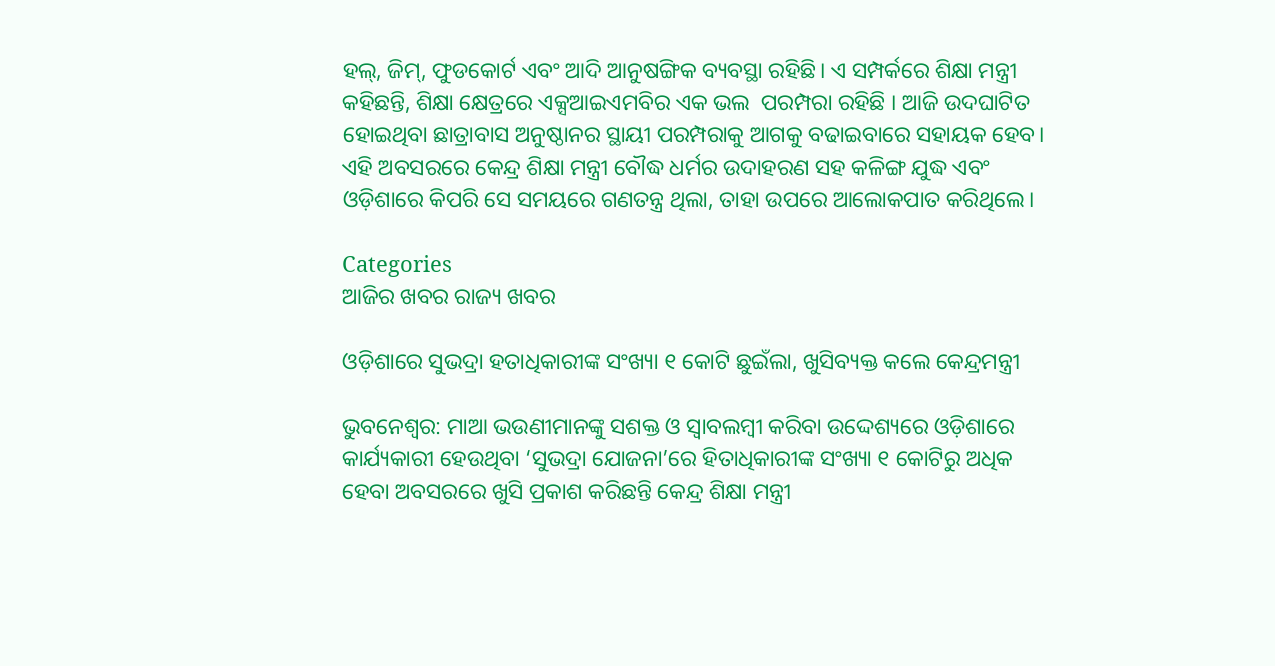ହଲ୍, ଜିମ୍, ଫୁଡକୋର୍ଟ ଏବଂ ଆଦି ଆନୁଷଙ୍ଗିକ ବ୍ୟବସ୍ଥା ରହିଛି। ଏ ସମ୍ପର୍କରେ ଶିକ୍ଷା ମନ୍ତ୍ରୀ କହିଛନ୍ତି, ଶିକ୍ଷା କ୍ଷେତ୍ରରେ ଏକ୍ସଆଇଏମବିର ଏକ ଭଲ  ପରମ୍ପରା ରହିଛି । ଆଜି ଉଦଘାଟିତ ହୋଇଥିବା ଛାତ୍ରାବାସ ଅନୁଷ୍ଠାନର ସ୍ଥାୟୀ ପରମ୍ପରାକୁ ଆଗକୁ ବଢାଇବାରେ ସହାୟକ ହେବ। ଏହି ଅବସରରେ କେନ୍ଦ୍ର ଶିକ୍ଷା ମନ୍ତ୍ରୀ ବୌଦ୍ଧ ଧର୍ମର ଉଦାହରଣ ସହ କଳିଙ୍ଗ ଯୁଦ୍ଧ ଏବଂ ଓଡ଼ିଶାରେ କିପରି ସେ ସମୟରେ ଗଣତନ୍ତ୍ର ଥିଲା, ତାହା ଉପରେ ଆଲୋକପାତ କରିଥିଲେ।

Categories
ଆଜିର ଖବର ରାଜ୍ୟ ଖବର

ଓଡ଼ିଶାରେ ସୁଭଦ୍ରା ହତାଧିକାରୀଙ୍କ ସଂଖ୍ୟା ୧ କୋଟି ଛୁଇଁଲା, ଖୁସିବ୍ୟକ୍ତ କଲେ କେନ୍ଦ୍ରମନ୍ତ୍ରୀ

ଭୁବନେଶ୍ୱର: ମାଆ ଭଉଣୀମାନଙ୍କୁ ସଶକ୍ତ ଓ ସ୍ୱାବଲମ୍ବୀ କରିବା ଉଦ୍ଦେଶ୍ୟରେ ଓଡ଼ିଶାରେ କାର୍ଯ୍ୟକାରୀ ହେଉଥିବା ‘ସୁଭଦ୍ରା ଯୋଜନା’ରେ ହିତାଧିକାରୀଙ୍କ ସଂଖ୍ୟା ୧ କୋଟିରୁ ଅଧିକ ହେବା ଅବସରରେ ଖୁସି ପ୍ରକାଶ କରିଛନ୍ତି କେନ୍ଦ୍ର ଶିକ୍ଷା ମନ୍ତ୍ରୀ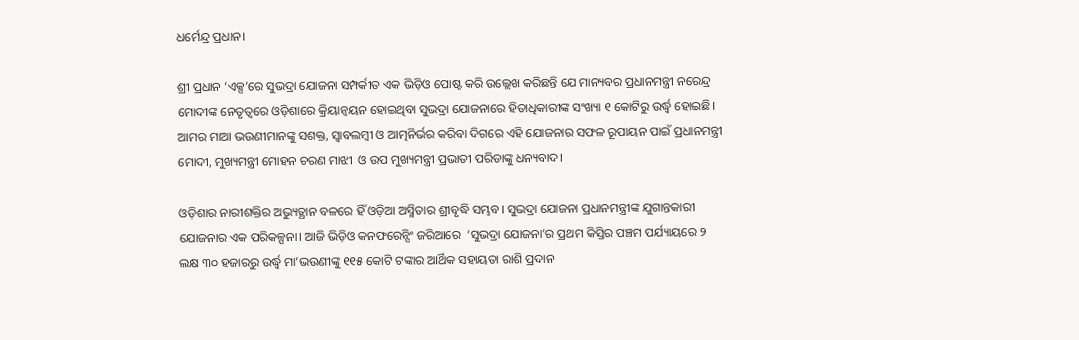ଧର୍ମେନ୍ଦ୍ର ପ୍ରଧାନ।

ଶ୍ରୀ ପ୍ରଧାନ ‘ଏକ୍ସ’ରେ ସୁଭଦ୍ରା ଯୋଜନା ସମ୍ପର୍କୀତ ଏକ ଭିଡ଼ିଓ ପୋଷ୍ଟ କରି ଉଲ୍ଲେଖ କରିଛନ୍ତି ଯେ ମାନ୍ୟବର ପ୍ରଧାନମନ୍ତ୍ରୀ ନରେନ୍ଦ୍ର ମୋଦୀଙ୍କ ନେତୃତ୍ୱରେ ଓଡ଼ିଶାରେ କ୍ରିୟାନ୍ୱୟନ ହୋଇଥିବା ସୁଭଦ୍ରା ଯୋଜନାରେ ହିତାଧିକାରୀଙ୍କ ସଂଖ୍ୟା ୧ କୋଟିରୁ ଉର୍ଦ୍ଧ୍ୱ ହୋଇଛି। ଆମର ମାଆ ଭଉଣୀମାନଙ୍କୁ ସଶକ୍ତ, ସ୍ୱାବଲମ୍ବୀ ଓ ଆତ୍ମନିର୍ଭର କରିବା ଦିଗରେ ଏହି ଯୋଜନାର ସଫଳ ରୂପାୟନ ପାଇଁ ପ୍ରଧାନମନ୍ତ୍ରୀ ମୋଦୀ, ମୁଖ୍ୟମନ୍ତ୍ରୀ ମୋହନ ଚରଣ ମାଝୀ  ଓ ଉପ ମୁଖ୍ୟମନ୍ତ୍ରୀ ପ୍ରଭାତୀ ପରିଡାଙ୍କୁ ଧନ୍ୟବାଦ।

ଓଡ଼ିଶାର ନାରୀଶକ୍ତିର ଅଭ୍ୟୁତ୍ଥାନ ବଳରେ ହିଁ ଓଡ଼ିଆ ଅସ୍ମିତାର ଶ୍ରୀବୃଦ୍ଧି ସମ୍ଭବ। ସୁଭଦ୍ରା ଯୋଜନା ପ୍ରଧାନମନ୍ତ୍ରୀଙ୍କ ଯୁଗାନ୍ତକାରୀ ଯୋଜନାର ଏକ ପରିକଳ୍ପନା। ଆଜି ଭିଡ଼ିଓ କନଫରେନ୍ସିଂ ଜରିଆରେ  ‘ସୁଭଦ୍ରା ଯୋଜନା’ର ପ୍ରଥମ କିସ୍ତିର ପଞ୍ଚମ ପର୍ଯ୍ୟାୟରେ ୨ ଲକ୍ଷ ୩୦ ହଜାରରୁ ଉର୍ଦ୍ଧ୍ୱ ମା’ଭଉଣୀଙ୍କୁ ୧୧୫ କୋଟି ଟଙ୍କାର ଆର୍ଥିକ ସହାୟତା ରାଶି ପ୍ରଦାନ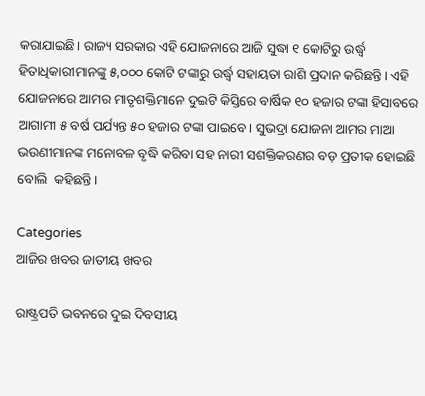କରାଯାଇଛି। ରାଜ୍ୟ ସରକାର ଏହି ଯୋଜନାରେ ଆଜି ସୁଦ୍ଧା ୧ କୋଟିରୁ ଉର୍ଦ୍ଧ୍ୱ ହିତାଧିକାରୀମାନଙ୍କୁ ୫,୦୦୦ କୋଟି ଟଙ୍କାରୁ ଉର୍ଦ୍ଧ୍ୱ ସହାୟତା ରାଶି ପ୍ରଦାନ କରିଛନ୍ତି। ଏହି ଯୋଜନାରେ ଆମର ମାତୃଶକ୍ତିମାନେ ଦୁଇଟି କିସ୍ତିରେ ବାର୍ଷିକ ୧୦ ହଜାର ଟଙ୍କା ହିସାବରେ ଆଗାମୀ ୫ ବର୍ଷ ପର୍ଯ୍ୟନ୍ତ ୫୦ ହଜାର ଟଙ୍କା ପାଇବେ। ସୁଭଦ୍ରା ଯୋଜନା ଆମର ମାଆ ଭଉଣୀମାନଙ୍କ ମନୋବଳ ବୃଦ୍ଧି କରିବା ସହ ନାରୀ ସଶକ୍ତିକରଣର ବଡ଼ ପ୍ରତୀକ ହୋଇଛି ବୋଲି  କହିଛନ୍ତି।

Categories
ଆଜିର ଖବର ଜାତୀୟ ଖବର

ରାଷ୍ଟ୍ରପତି ଭବନରେ ଦୁଇ ଦିବସୀୟ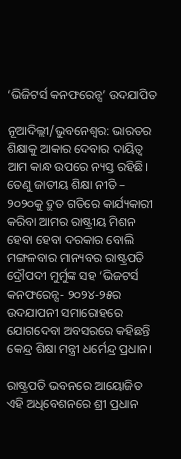‘ଭିଜିଟର୍ସ କନଫରେନ୍ସ’ ଉଦଯାପିତ

ନୂଆଦିଲ୍ଲୀ/ଭୁବନେଶ୍ୱର: ଭାରତର ଶିକ୍ଷାକୁ ଆକାର ଦେବାର ଦାୟିତ୍ୱ ଆମ କାନ୍ଧ ଉପରେ ନ୍ୟସ୍ତ ରହିଛି। ତେଣୁ ଜାତୀୟ ଶିକ୍ଷା ନୀତି – ୨୦୨୦କୁ ଦ୍ରୁତ ଗତିରେ କାର୍ଯ୍ୟକାରୀ କରିବା ଆମର ରାଷ୍ଟ୍ରୀୟ ମିଶନ ହେବା ହେବା ଦରକାର ବୋଲି ମଙ୍ଗଳବାର ମାନ୍ୟବର ରାଷ୍ଟ୍ରପତି ଦ୍ରୌପଦୀ ମୁର୍ମୁଙ୍କ ସହ ‘ଭିଜଟର୍ସ କନଫରେନ୍ସ- ୨୦୨୪-୨୫ର ଉଦଯାପନୀ ସମାରୋହରେ ଯୋଗଦେବା ଅବସରରେ କହିଛନ୍ତି କେନ୍ଦ୍ର ଶିକ୍ଷା ମନ୍ତ୍ରୀ ଧର୍ମେନ୍ଦ୍ର ପ୍ରଧାନ।

ରାଷ୍ଟ୍ରପତି ଭବନରେ ଆୟୋଜିତ ଏହି ଅଧିବେଶନରେ ଶ୍ରୀ ପ୍ରଧାନ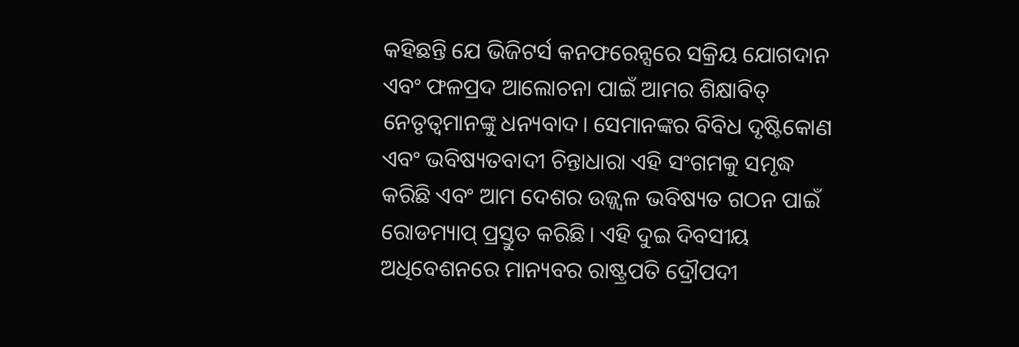କହିଛନ୍ତି ଯେ ଭିଜିଟର୍ସ କନଫରେନ୍ସରେ ସକ୍ରିୟ ଯୋଗଦାନ ଏବଂ ଫଳପ୍ରଦ ଆଲୋଚନା ପାଇଁ ଆମର ଶିକ୍ଷାବିତ୍ ନେତୃତ୍ୱମାନଙ୍କୁ ଧନ୍ୟବାଦ। ସେମାନଙ୍କର ବିବିଧ ଦୃଷ୍ଟିକୋଣ ଏବଂ ଭବିଷ୍ୟତବାଦୀ ଚିନ୍ତାଧାରା ଏହି ସଂଗମକୁ ସମୃଦ୍ଧ କରିଛି ଏବଂ ଆମ ଦେଶର ଉଜ୍ଜ୍ୱଳ ଭବିଷ୍ୟତ ଗଠନ ପାଇଁ ରୋଡମ୍ୟାପ୍ ପ୍ରସ୍ତୁତ କରିଛି। ଏହି ଦୁଇ ଦିବସୀୟ  ଅଧିବେଶନରେ ମାନ୍ୟବର ରାଷ୍ଟ୍ରପତି ଦ୍ରୌପଦୀ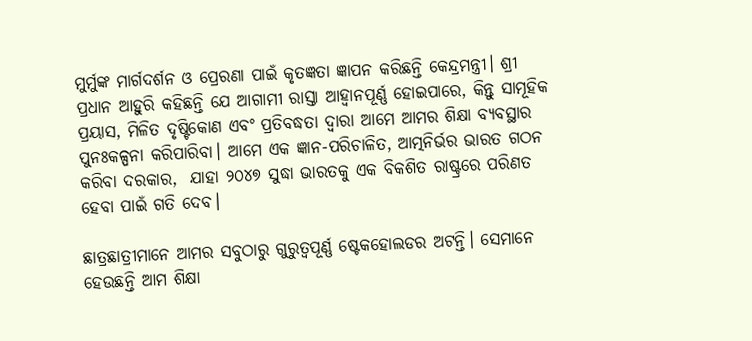ମୁର୍ମୁଙ୍କ ମାର୍ଗଦର୍ଶନ ଓ ପ୍ରେରଣା ପାଇଁ କୃତଜ୍ଞତା ଜ୍ଞାପନ କରିଛନ୍ତି କେନ୍ଦ୍ରମନ୍ତ୍ରୀ। ଶ୍ରୀ ପ୍ରଧାନ ଆହୁରି କହିଛନ୍ତି ଯେ ଆଗାମୀ ରାସ୍ତା ଆହ୍ୱାନପୂର୍ଣ୍ଣ ହୋଇପାରେ, କିନ୍ତୁ ସାମୂହିକ ପ୍ରୟାସ, ମିଳିତ ଦୃଷ୍ଟିକୋଣ ଏବଂ ପ୍ରତିବଦ୍ଧତା ଦ୍ୱାରା ଆମେ ଆମର ଶିକ୍ଷା ବ୍ୟବସ୍ଥାର ପୁନଃକଳ୍ପନା କରିପାରିବା। ଆମେ ଏକ ଜ୍ଞାନ-ପରିଚାଳିତ, ଆତ୍ମନିର୍ଭର ଭାରତ ଗଠନ କରିବା ଦରକାର,  ଯାହା ୨୦୪୭ ସୁଦ୍ଧା ଭାରତକୁ ଏକ ବିକଶିତ ରାଷ୍ଟ୍ରରେ ପରିଣତ ହେବା ପାଇଁ ଗତି ଦେବ।

ଛାତ୍ରଛାତ୍ରୀମାନେ ଆମର ସବୁଠାରୁ ଗୁରୁତ୍ୱପୂର୍ଣ୍ଣ ଷ୍ଟେକହୋଲଡର ଅଟନ୍ତି। ସେମାନେ ହେଉଛନ୍ତି ଆମ ଶିକ୍ଷା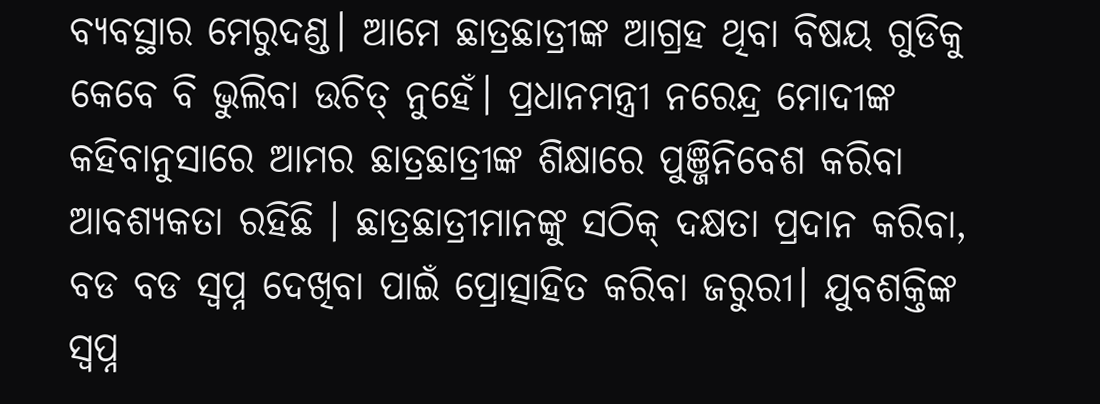ବ୍ୟବସ୍ଥାର ମେରୁଦଣ୍ଡ। ଆମେ ଛାତ୍ରଛାତ୍ରୀଙ୍କ ଆଗ୍ରହ ଥିବା ବିଷୟ ଗୁଡିକୁ କେବେ ବି ଭୁଲିବା ଉଚିତ୍ ନୁହେଁ। ପ୍ରଧାନମନ୍ତ୍ରୀ ନରେନ୍ଦ୍ର ମୋଦୀଙ୍କ କହିବାନୁସାରେ ଆମର ଛାତ୍ରଛାତ୍ରୀଙ୍କ ଶିକ୍ଷାରେ ପୁଞ୍ଜିନିବେଶ କରିବା ଆବଶ୍ୟକତା ରହିଛି । ଛାତ୍ରଛାତ୍ରୀମାନଙ୍କୁ ସଠିକ୍ ଦକ୍ଷତା ପ୍ରଦାନ କରିବା, ବଡ ବଡ ସ୍ୱପ୍ନ ଦେଖିବା ପାଇଁ ପ୍ରୋତ୍ସାହିତ କରିବା ଜରୁରୀ। ଯୁବଶକ୍ତିଙ୍କ ସ୍ୱପ୍ନ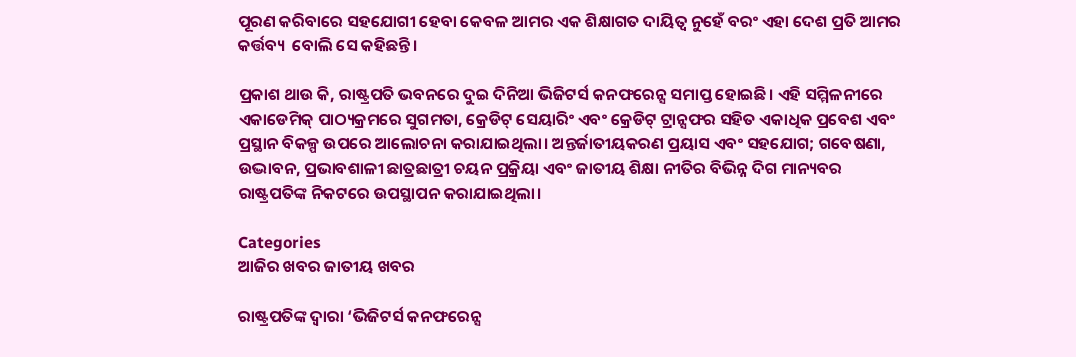ପୂରଣ କରିବାରେ ସହଯୋଗୀ ହେବା କେବଳ ଆମର ଏକ ଶିକ୍ଷାଗତ ଦାୟିତ୍ୱ ନୁହେଁ ବରଂ ଏହା ଦେଶ ପ୍ରତି ଆମର କର୍ତ୍ତବ୍ୟ  ବୋଲି ସେ କହିଛନ୍ତି।

ପ୍ରକାଶ ଥାଉ କି, ରାଷ୍ଟ୍ରପତି ଭବନରେ ଦୁଇ ଦିନିଆ ଭିଜିଟର୍ସ କନଫରେନ୍ସ ସମାପ୍ତ ହୋଇଛି। ଏହି ସମ୍ମିଳନୀରେ ଏକାଡେମିକ୍ ପାଠ୍ୟକ୍ରମରେ ସୁଗମତା, କ୍ରେଡିଟ୍ ସେୟାରିଂ ଏବଂ କ୍ରେଡିଟ୍ ଟ୍ରାନ୍ସଫର ସହିତ ଏକାଧିକ ପ୍ରବେଶ ଏବଂ ପ୍ରସ୍ଥାନ ବିକଳ୍ପ ଉପରେ ଆଲୋଚନା କରାଯାଇଥିଲା। ଅନ୍ତର୍ଜାତୀୟକରଣ ପ୍ରୟାସ ଏବଂ ସହଯୋଗ; ଗବେଷଣା, ଉଦ୍ଭାବନ, ପ୍ରଭାବଶାଳୀ ଛାତ୍ରଛାତ୍ରୀ ଚୟନ ପ୍ରକ୍ରିୟା ଏବଂ ଜାତୀୟ ଶିକ୍ଷା ନୀତିର ବିଭିନ୍ନ ଦିଗ ମାନ୍ୟବର ରାଷ୍ଟ୍ରପତିଙ୍କ ନିକଟରେ ଉପସ୍ଥାପନ କରାଯାଇଥିଲା।

Categories
ଆଜିର ଖବର ଜାତୀୟ ଖବର

ରାଷ୍ଟ୍ରପତିଙ୍କ ଦ୍ୱାରା ‘ଭିଜିଟର୍ସ କନଫରେନ୍ସ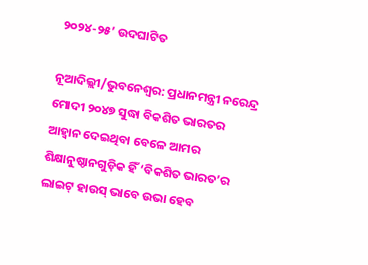୨୦୨୪-୨୫’ ଉଦଘାଟିତ

ନୂଆଦିଲ୍ଲୀ/ଭୁବନେଶ୍ୱର: ପ୍ରଧାନମନ୍ତ୍ରୀ ନରେନ୍ଦ୍ର ମୋଦୀ ୨୦୪୭ ସୁଦ୍ଧା ବିକଶିତ ଭାରତର ଆହ୍ୱାନ ଦେଇଥିବା ବେଳେ ଆମର ଶିକ୍ଷାନୁଷ୍ଠାନଗୁଡ଼ିକ ହିଁ ‘ବିକଶିତ ଭାରତ’ର ଲାଇଟ୍ ହାଉସ୍ ଭାବେ ଉଭା ହେବ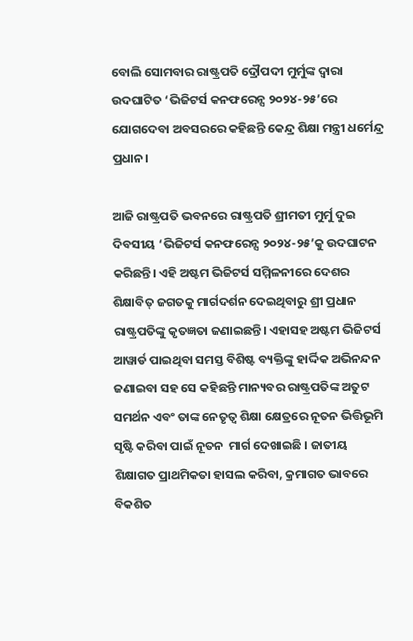ବୋଲି ସୋମବାର ରାଷ୍ଟ୍ରପତି ଦ୍ରୌପଦୀ ମୁର୍ମୁଙ୍କ ଦ୍ୱାରା ଉଦଘାଟିତ ‘ଭିଜିଟର୍ସ କନଫରେନ୍ସ ୨୦୨୪-୨୫’ରେ ଯୋଗଦେବା ଅବସରରେ କହିଛନ୍ତି କେନ୍ଦ୍ର ଶିକ୍ଷା ମନ୍ତ୍ରୀ ଧର୍ମେନ୍ଦ୍ର ପ୍ରଧାନ।

ଆଜି ରାଷ୍ଟ୍ରପତି ଭବନରେ ରାଷ୍ଟ୍ରପତି ଶ୍ରୀମତୀ ମୁର୍ମୁ ଦୁଇ ଦିବସୀୟ ‘ଭିଜିଟର୍ସ କନଫରେନ୍ସ ୨୦୨୪-୨୫’କୁ ଉଦଘାଟନ କରିଛନ୍ତି। ଏହି ଅଷ୍ଟମ ଭିଜିଟର୍ସ ସମ୍ମିଳନୀରେ ଦେଶର ଶିକ୍ଷାବିତ୍ ଜଗତକୁ ମାର୍ଗଦର୍ଶନ ଦେଇଥିବାରୁ ଶ୍ରୀ ପ୍ରଧାନ ରାଷ୍ଟ୍ରପତିଙ୍କୁ କୃତଜ୍ଞତା ଜଣାଇଛନ୍ତି। ଏହାସହ ଅଷ୍ଟମ ଭିଜିଟର୍ସ ଆୱାର୍ଡ ପାଇଥିବା ସମସ୍ତ ବିଶିଷ୍ଟ ବ୍ୟକ୍ତିଙ୍କୁ ହାର୍ଦ୍ଦିକ ଅଭିନନ୍ଦନ ଜଣାଇବା ସହ ସେ କହିଛନ୍ତି ମାନ୍ୟବର ରାଷ୍ଟ୍ରପତିଙ୍କ ଅତୁଟ ସମର୍ଥନ ଏବଂ ତାଙ୍କ ନେତୃତ୍ୱ ଶିକ୍ଷା କ୍ଷେତ୍ରରେ ନୂତନ ଭିତ୍ତିଭୂମି ସୃଷ୍ଟି କରିବା ପାଇଁ ନୂତନ  ମାର୍ଗ ଦେଖାଇଛି । ଜାତୀୟ ଶିକ୍ଷାଗତ ପ୍ରାଥମିକତା ହାସଲ କରିବା, କ୍ରମାଗତ ଭାବରେ ବିକଶିତ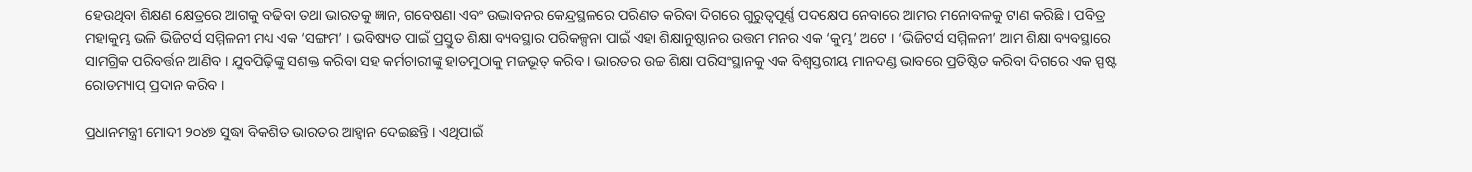ହେଉଥିବା ଶିକ୍ଷଣ କ୍ଷେତ୍ରରେ ଆଗକୁ ବଢିବା ତଥା ଭାରତକୁ ଜ୍ଞାନ, ଗବେଷଣା ଏବଂ ଉଦ୍ଭାବନର କେନ୍ଦ୍ରସ୍ଥଳରେ ପରିଣତ କରିବା ଦିଗରେ ଗୁରୁତ୍ୱପୂର୍ଣ୍ଣ ପଦକ୍ଷେପ ନେବାରେ ଆମର ମନୋବଳକୁ ଟାଣ କରିଛି । ପବିତ୍ର ମହାକୁମ୍ଭ ଭଳି ଭିଜିଟର୍ସ ସମ୍ମିଳନୀ ମଧ୍ୟ ଏକ ‘ସଙ୍ଗମ’ । ଭବିଷ୍ୟତ ପାଇଁ ପ୍ରସ୍ତୁତ ଶିକ୍ଷା ବ୍ୟବସ୍ଥାର ପରିକଳ୍ପନା ପାଇଁ ଏହା ଶିକ୍ଷାନୁଷ୍ଠାନର ଉତ୍ତମ ମନର ଏକ ‘କୁମ୍ଭ’ ଅଟେ । ‘ଭିଜିଟର୍ସ ସମ୍ମିଳନୀ’ ଆମ ଶିକ୍ଷା ବ୍ୟବସ୍ଥାରେ ସାମଗ୍ରିକ ପରିବର୍ତ୍ତନ ଆଣିବ । ଯୁବପିଢ଼ିଙ୍କୁ ସଶକ୍ତ କରିବା ସହ କର୍ମଚାରୀଙ୍କୁ ହାତମୁଠାକୁ ମଜଭୂତ୍ କରିବ । ଭାରତର ଉଚ୍ଚ ଶିକ୍ଷା ପରିସଂସ୍ଥାନକୁ ଏକ ବିଶ୍ୱସ୍ତରୀୟ ମାନଦଣ୍ଡ ଭାବରେ ପ୍ରତିଷ୍ଠିତ କରିବା ଦିଗରେ ଏକ ସ୍ପଷ୍ଟ ରୋଡମ୍ୟାପ୍ ପ୍ରଦାନ କରିବ ।

ପ୍ରଧାନମନ୍ତ୍ରୀ ମୋଦୀ ୨୦୪୭ ସୁଦ୍ଧା ବିକଶିତ ଭାରତର ଆହ୍ୱାନ ଦେଇଛନ୍ତି । ଏଥିପାଇଁ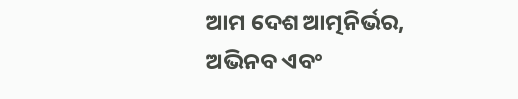ଆମ ଦେଶ ଆତ୍ମନିର୍ଭର, ଅଭିନବ ଏବଂ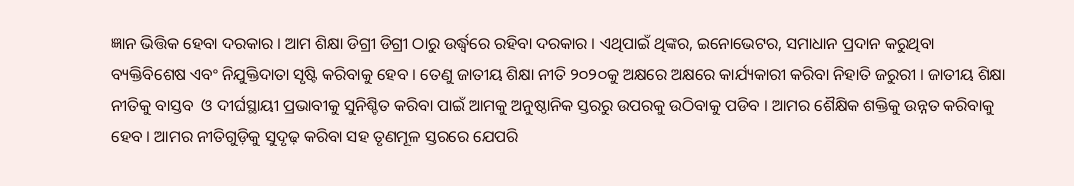ଜ୍ଞାନ ଭିତ୍ତିକ ହେବା ଦରକାର । ଆମ ଶିକ୍ଷା ଡିଗ୍ରୀ ଡିଗ୍ରୀ ଠାରୁ ଉର୍ଦ୍ଧ୍ୱରେ ରହିବା ଦରକାର । ଏଥିପାଇଁ ଥିଙ୍କର, ଇନୋଭେଟର, ସମାଧାନ ପ୍ରଦାନ କରୁଥିବା ବ୍ୟକ୍ତିବିଶେଷ ଏବଂ ନିଯୁକ୍ତିଦାତା ସୃଷ୍ଟି କରିବାକୁ ହେବ । ତେଣୁ ଜାତୀୟ ଶିକ୍ଷା ନୀତି ୨୦୨୦କୁ ଅକ୍ଷରେ ଅକ୍ଷରେ କାର୍ଯ୍ୟକାରୀ କରିବା ନିହାତି ଜରୁରୀ । ଜାତୀୟ ଶିକ୍ଷା ନୀତିକୁ ବାସ୍ତବ  ଓ ଦୀର୍ଘସ୍ଥାୟୀ ପ୍ରଭାବୀକୁ ସୁନିଶ୍ଚିତ କରିବା ପାଇଁ ଆମକୁ ଅନୁଷ୍ଠାନିକ ସ୍ତରରୁ ଉପରକୁ ଉଠିବାକୁ ପଡିବ । ଆମର ଶୈକ୍ଷିକ ଶକ୍ତିକୁ ଉନ୍ନତ କରିବାକୁ ହେବ । ଆମର ନୀତିଗୁଡ଼ିକୁ ସୁଦୃଢ଼ କରିବା ସହ ତୃଣମୂଳ ସ୍ତରରେ ଯେପରି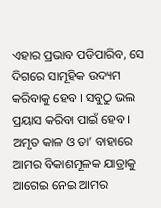ଏହାର ପ୍ରଭାବ ପଡିପାରିବ, ସେ ଦିଗରେ ସାମୂହିକ ଉଦ୍ୟମ କରିବାକୁ ହେବ । ସବୁଠୁ ଭଲ ପ୍ରୟାସ କରିବା ପାଇଁ ହେବ । ଅମୃତ କାଳ ଓ ତା’ ବାହାରେ ଆମର ବିକାଶମୂଳକ ଯାତ୍ରାକୁ ଆଗେଇ ନେଇ ଆମର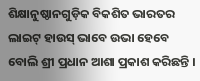ଶିକ୍ଷାନୁଷ୍ଠାନଗୁଡ଼ିକ ବିକଶିତ ଭାରତର ଲାଇଟ୍ ହାଉସ୍ ଭାବେ ଉଭା ହେବେ ବୋଲି ଶ୍ରୀ ପ୍ରଧାନ ଆଶା ପ୍ରକାଶ କରିଛନ୍ତି ।